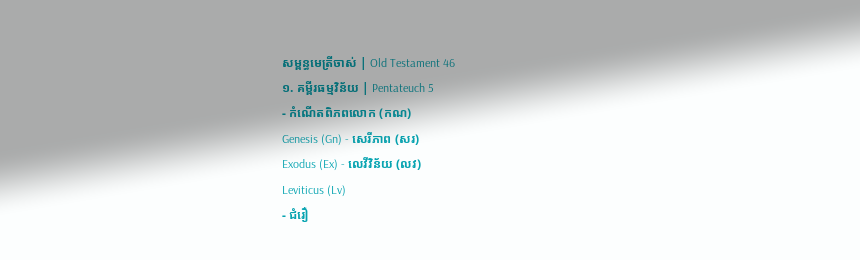សម្ពន្ធមេត្រីចាស់ | Old Testament 46
១. គម្ពីរធម្មវិន័យ | Pentateuch 5
- កំណើតពិភពលោក (កណ)
Genesis (Gn) - សេរីភាព (សរ)
Exodus (Ex) - លេវីវិន័យ (លវ)
Leviticus (Lv)
- ជំរឿ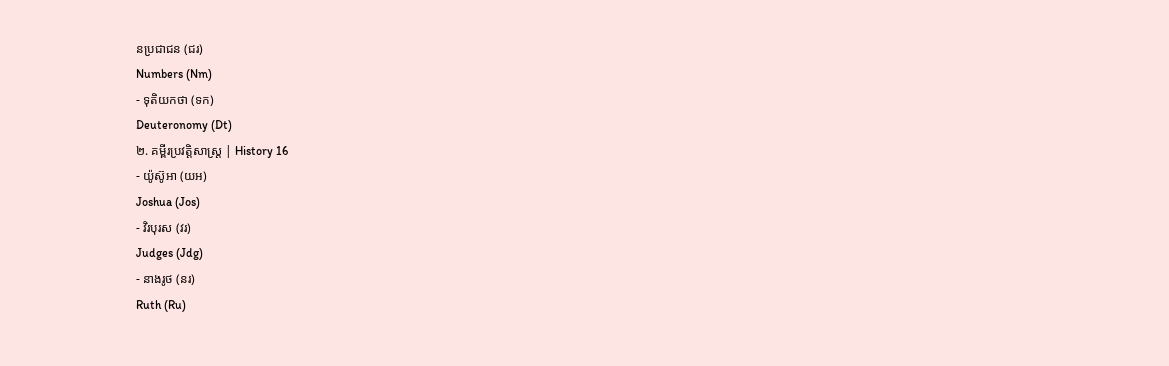នប្រជាជន (ជរ)
Numbers (Nm)
- ទុតិយកថា (ទក)
Deuteronomy (Dt)
២. គម្ពីរប្រវត្តិសាស្រ្ត | History 16
- យ៉ូស៊ូអា (យអ)
Joshua (Jos)
- វិរបុរស (វរ)
Judges (Jdg)
- នាងរូថ (នរ)
Ruth (Ru)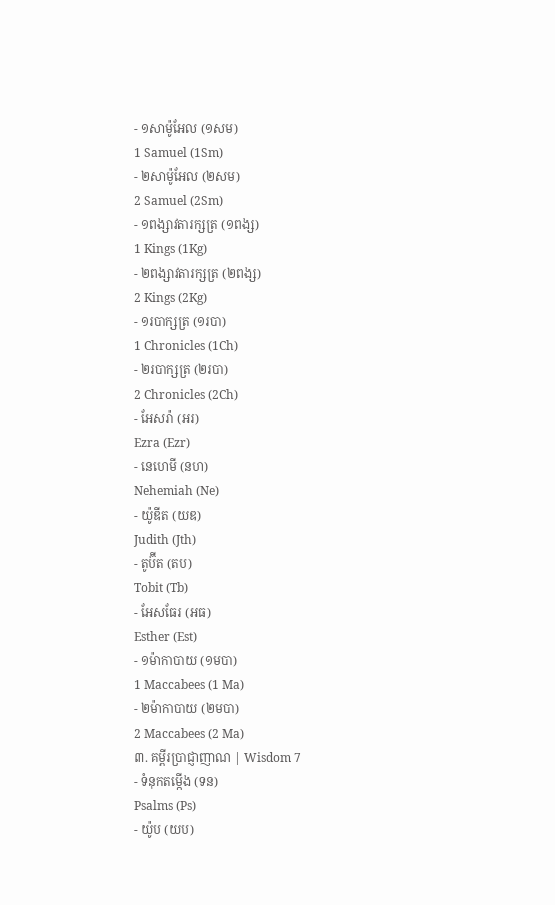- ១សាម៉ូអែល (១សម)
1 Samuel (1Sm)
- ២សាម៉ូអែល (២សម)
2 Samuel (2Sm)
- ១ពង្សាវតារក្សត្រ (១ពង្ស)
1 Kings (1Kg)
- ២ពង្សាវតារក្សត្រ (២ពង្ស)
2 Kings (2Kg)
- ១របាក្សត្រ (១របា)
1 Chronicles (1Ch)
- ២របាក្សត្រ (២របា)
2 Chronicles (2Ch)
- អែសរ៉ា (អរ)
Ezra (Ezr)
- នេហេមី (នហ)
Nehemiah (Ne)
- យ៉ូឌីត (យឌ)
Judith (Jth)
- តូប៊ីត (តប)
Tobit (Tb)
- អែសធែរ (អធ)
Esther (Est)
- ១ម៉ាកាបាយ (១មបា)
1 Maccabees (1 Ma)
- ២ម៉ាកាបាយ (២មបា)
2 Maccabees (2 Ma)
៣. គម្ពីរប្រាជ្ញាញាណ | Wisdom 7
- ទំនុកតម្កើង (ទន)
Psalms (Ps)
- យ៉ូប (យប)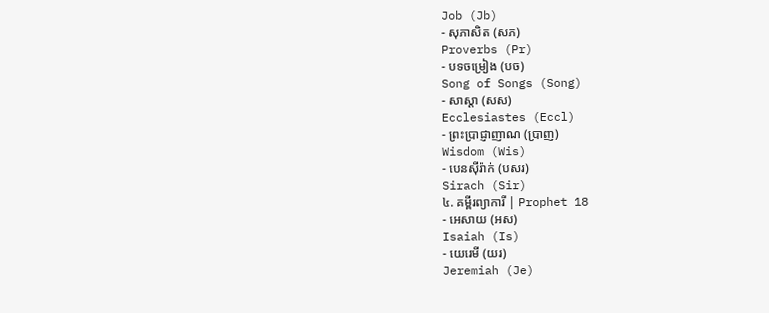Job (Jb)
- សុភាសិត (សភ)
Proverbs (Pr)
- បទចម្រៀង (បច)
Song of Songs (Song)
- សាស្តា (សស)
Ecclesiastes (Eccl)
- ព្រះប្រាជ្ញាញាណ (ប្រាញ)
Wisdom (Wis)
- បេនស៊ីរ៉ាក់ (បសរ)
Sirach (Sir)
៤. គម្ពីរព្យាការី | Prophet 18
- អេសាយ (អស)
Isaiah (Is)
- យេរេមី (យរ)
Jeremiah (Je)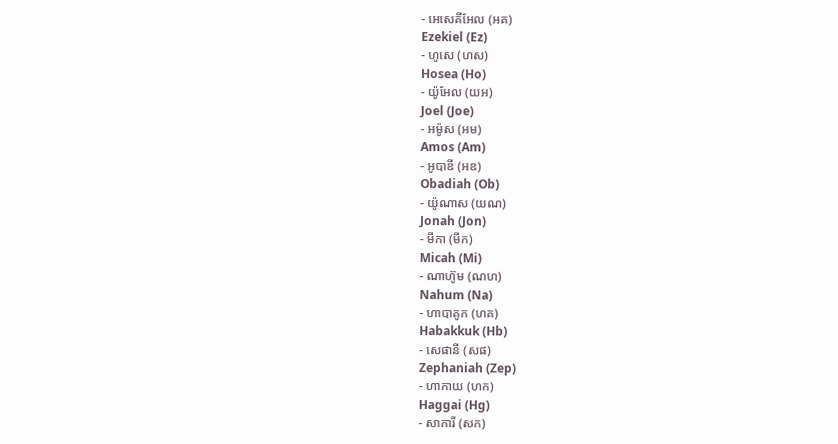- អេសេគីអែល (អគ)
Ezekiel (Ez)
- ហូសេ (ហស)
Hosea (Ho)
- យ៉ូអែល (យអ)
Joel (Joe)
- អម៉ូស (អម)
Amos (Am)
- អូបាឌី (អឌ)
Obadiah (Ob)
- យ៉ូណាស (យណ)
Jonah (Jon)
- មីកា (មីក)
Micah (Mi)
- ណាហ៊ូម (ណហ)
Nahum (Na)
- ហាបាគូក (ហគ)
Habakkuk (Hb)
- សេផានី (សផ)
Zephaniah (Zep)
- ហាកាយ (ហក)
Haggai (Hg)
- សាការី (សក)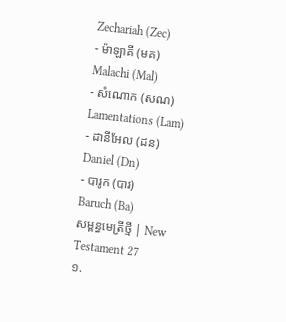Zechariah (Zec)
- ម៉ាឡាគី (មគ)
Malachi (Mal)
- សំណោក (សណ)
Lamentations (Lam)
- ដានីអែល (ដន)
Daniel (Dn)
- បារូក (បារ)
Baruch (Ba)
សម្ពន្ធមេត្រីថ្មី | New Testament 27
១.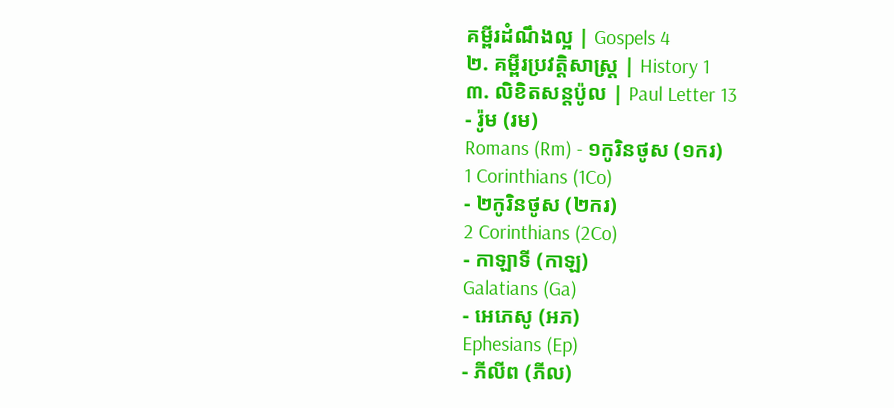គម្ពីរដំណឹងល្អ | Gospels 4
២. គម្ពីរប្រវត្តិសាស្រ្ត | History 1
៣. លិខិតសន្តប៉ូល | Paul Letter 13
- រ៉ូម (រម)
Romans (Rm) - ១កូរិនថូស (១ករ)
1 Corinthians (1Co)
- ២កូរិនថូស (២ករ)
2 Corinthians (2Co)
- កាឡាទី (កាឡ)
Galatians (Ga)
- អេភេសូ (អភ)
Ephesians (Ep)
- ភីលីព (ភីល)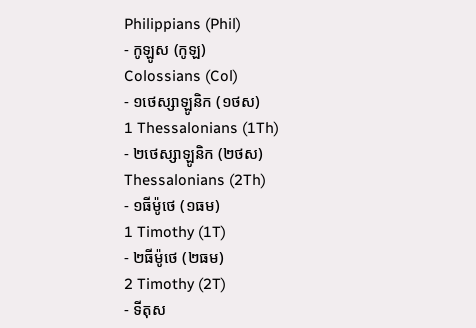Philippians (Phil)
- កូឡូស (កូឡ)
Colossians (Col)
- ១ថេស្សាឡូនិក (១ថស)
1 Thessalonians (1Th)
- ២ថេស្សាឡូនិក (២ថស)
Thessalonians (2Th)
- ១ធីម៉ូថេ (១ធម)
1 Timothy (1T)
- ២ធីម៉ូថេ (២ធម)
2 Timothy (2T)
- ទីតុស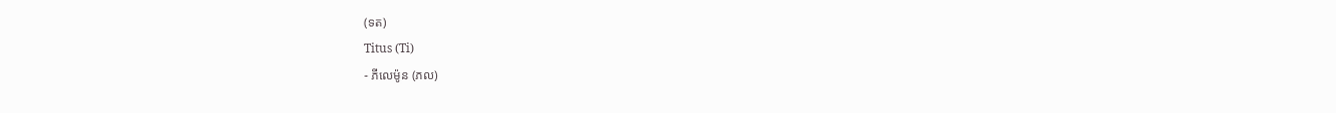(ទត)
Titus (Ti)
- ភីលេម៉ូន (ភល)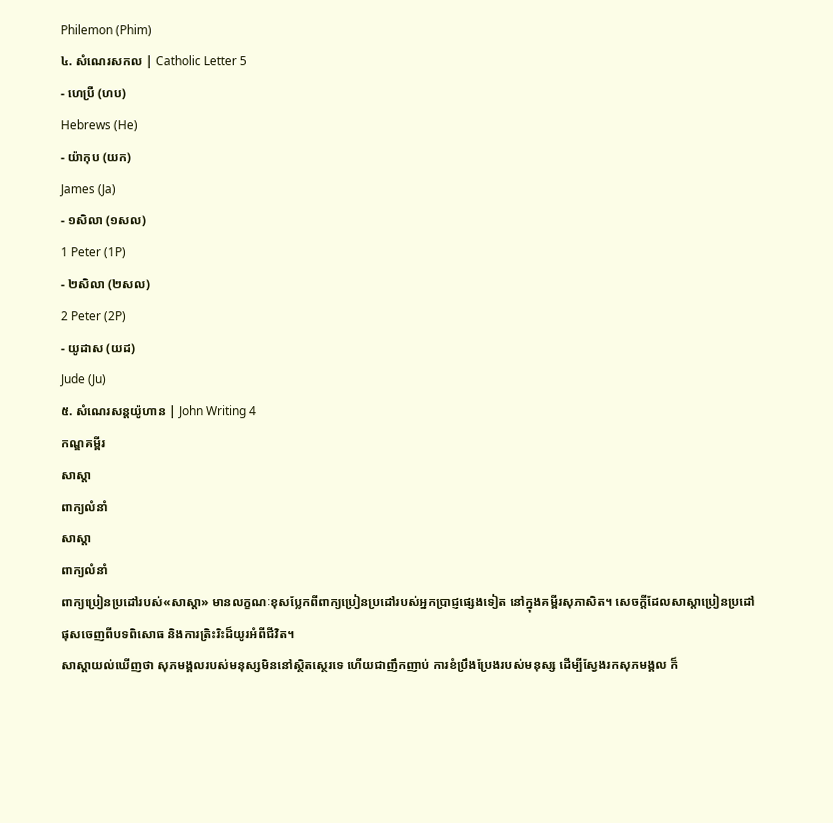Philemon (Phim)
៤. សំណេរសកល | Catholic Letter 5
- ហេប្រឺ (ហប)
Hebrews (He)
- យ៉ាកុប (យក)
James (Ja)
- ១សិលា (១សល)
1 Peter (1P)
- ២សិលា (២សល)
2 Peter (2P)
- យូដាស (យដ)
Jude (Ju)
៥. សំណេរសន្តយ៉ូហាន | John Writing 4
កណ្ឌគម្ពីរ
សាស្តា
ពាក្យលំនាំ
សាស្តា
ពាក្យលំនាំ
ពាក្យប្រៀនប្រដៅរបស់«សាស្តា» មានលក្ខណៈខុសប្លែកពីពាក្យប្រៀនប្រដៅរបស់អ្នកប្រាជ្ញផ្សេងទៀត នៅក្នុងគម្ពីរសុភាសិត។ សេចក្ដីដែលសាស្តាប្រៀនប្រដៅ ផុសចេញពីបទពិសោធ និងការត្រិះរិះដ៏យូរអំពីជីវិត។
សាស្តាយល់ឃើញថា សុភមង្គលរបស់មនុស្សមិននៅស្ថិតស្ថេរទេ ហើយជាញឹកញាប់ ការខំប្រឹងប្រែងរបស់មនុស្ស ដើម្បីស្វែងរកសុភមង្គល ក៏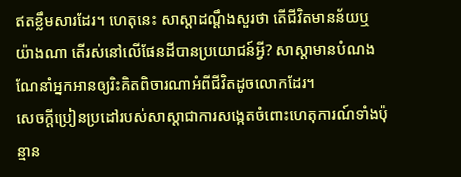ឥតខ្លឹមសារដែរ។ ហេតុនេះ សាស្តាដណ្ដឹងសួរថា តើជីវិតមានន័យឬយ៉ាងណា តើរស់នៅលើផែនដីបានប្រយោជន៍អ្វី? សាស្តាមានបំណងណែនាំអ្នកអានឲ្យរិះគិតពិចារណាអំពីជីវិតដូចលោកដែរ។
សេចក្ដីប្រៀនប្រដៅរបស់សាស្តាជាការសង្កេតចំពោះហេតុការណ៍ទាំងប៉ុន្មាន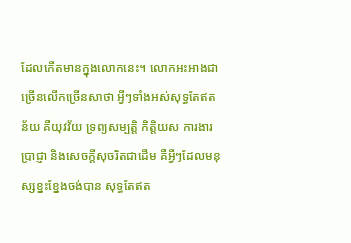ដែលកើតមានក្នុងលោកនេះ។ លោកអះអាងជាច្រើនលើកច្រើនសាថា អ្វីៗទាំងអស់សុទ្ធតែឥតន័យ គឺយុវវ័យ ទ្រព្យសម្បត្តិ កិត្តិយស ការងារប្រាជ្ញា និងសេចក្ដីសុចរិតជាដើម គឺអ្វីៗដែលមនុស្សខ្នះខ្នែងចង់បាន សុទ្ធតែឥត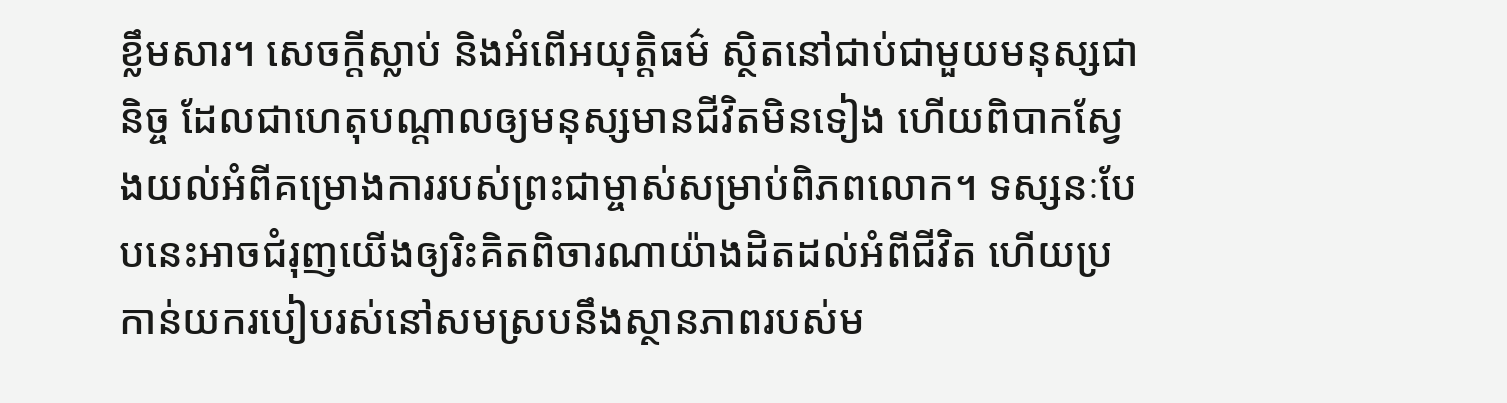ខ្លឹមសារ។ សេចក្ដីស្លាប់ និងអំពើអយុត្តិធម៌ ស្ថិតនៅជាប់ជាមួយមនុស្សជានិច្ច ដែលជាហេតុបណ្តាលឲ្យមនុស្សមានជីវិតមិនទៀង ហើយពិបាកស្វែងយល់អំពីគម្រោងការរបស់ព្រះជាម្ចាស់សម្រាប់ពិភពលោក។ ទស្សនៈបែបនេះអាចជំរុញយើងឲ្យរិះគិតពិចារណាយ៉ាងដិតដល់អំពីជីវិត ហើយប្រកាន់យករបៀបរស់នៅសមស្របនឹងស្ថានភាពរបស់ម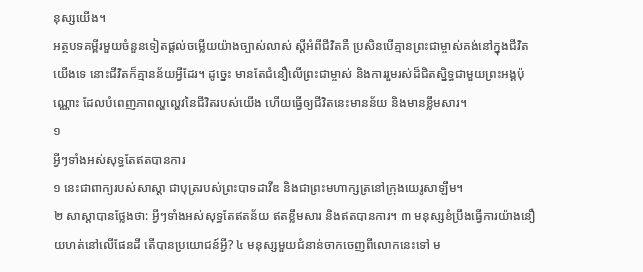នុស្សយើង។
អត្ថបទគម្ពីរមួយចំនួនទៀតផ្តល់ចម្លើយយ៉ាងច្បាស់លាស់ ស្តីអំពីជីវិតគឺ ប្រសិនបើគ្មានព្រះជាម្ចាស់គង់នៅក្នុងជីវិតយើងទេ នោះជីវិតក៏គ្មានន័យអ្វីដែរ។ ដូច្នេះ មានតែជំនឿលើព្រះជាម្ចាស់ និងការរួមរស់ដ៏ជិតស្និទ្ធជាមួយព្រះអង្គប៉ុណ្ណោះ ដែលបំពេញភាពល្ហល្ហេវនៃជីវិតរបស់យើង ហើយធ្វើឲ្យជីវិតនេះមានន័យ និងមានខ្លឹមសារ។
១
អ្វីៗទាំងអស់សុទ្ធតែឥតបានការ
១ នេះជាពាក្យរបស់សាស្តា ជាបុត្ររបស់ព្រះបាទដាវីឌ និងជាព្រះមហាក្សត្រនៅក្រុងយេរូសាឡឹម។
២ សាស្តាបានថ្លែងថា: អ្វីៗទាំងអស់សុទ្ធតែឥតន័យ ឥតខ្លឹមសារ និងឥតបានការ។ ៣ មនុស្សខំប្រឹងធ្វើការយ៉ាងនឿយហត់នៅលើផែនដី តើបានប្រយោជន៍អ្វី? ៤ មនុស្សមួយជំនាន់ចាកចេញពីលោកនេះទៅ ម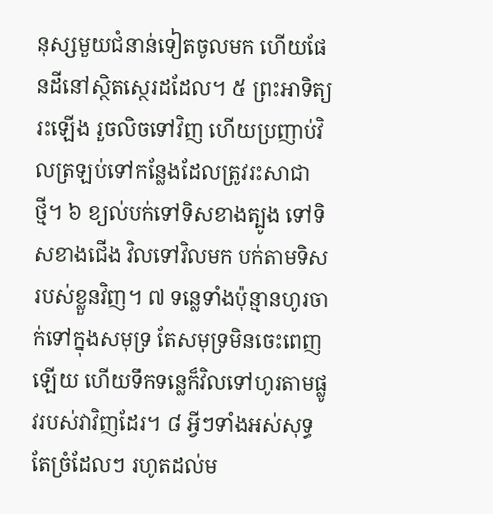នុស្សមួយជំនាន់ទៀតចូលមក ហើយផែនដីនៅស្ថិតស្ថេរដដែល។ ៥ ព្រះអាទិត្យរះឡើង រួចលិចទៅវិញ ហើយប្រញាប់វិលត្រឡប់ទៅកន្លែងដែលត្រូវរះសាជាថ្មី។ ៦ ខ្យល់បក់ទៅទិសខាងត្បូង ទៅទិសខាងជើង វិលទៅវិលមក បក់តាមទិសរបស់ខ្លួនវិញ។ ៧ ទន្លេទាំងប៉ុន្មានហូរចាក់ទៅក្នុងសមុទ្រ តែសមុទ្រមិនចេះពេញឡើយ ហើយទឹកទន្លេក៏វិលទៅហូរតាមផ្លូវរបស់វាវិញដែរ។ ៨ អ្វីៗទាំងអស់សុទ្ធតែច្រំដែលៗ រហូតដល់ម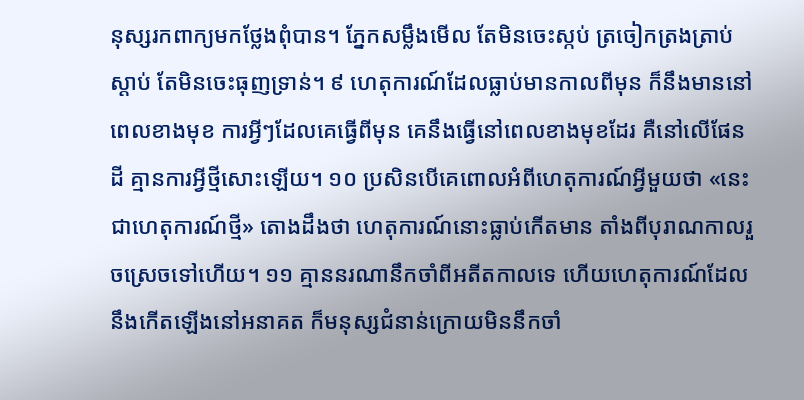នុស្សរកពាក្យមកថ្លែងពុំបាន។ ភ្នែកសម្លឹងមើល តែមិនចេះស្កប់ ត្រចៀកត្រងត្រាប់ស្ដាប់ តែមិនចេះធុញទ្រាន់។ ៩ ហេតុការណ៍ដែលធ្លាប់មានកាលពីមុន ក៏នឹងមាននៅពេលខាងមុខ ការអ្វីៗដែលគេធ្វើពីមុន គេនឹងធ្វើនៅពេលខាងមុខដែរ គឺនៅលើផែនដី គ្មានការអ្វីថ្មីសោះឡើយ។ ១០ ប្រសិនបើគេពោលអំពីហេតុការណ៍អ្វីមួយថា «នេះជាហេតុការណ៍ថ្មី» តោងដឹងថា ហេតុការណ៍នោះធ្លាប់កើតមាន តាំងពីបុរាណកាលរួចស្រេចទៅហើយ។ ១១ គ្មាននរណានឹកចាំពីអតីតកាលទេ ហើយហេតុការណ៍ដែលនឹងកើតឡើងនៅអនាគត ក៏មនុស្សជំនាន់ក្រោយមិននឹកចាំ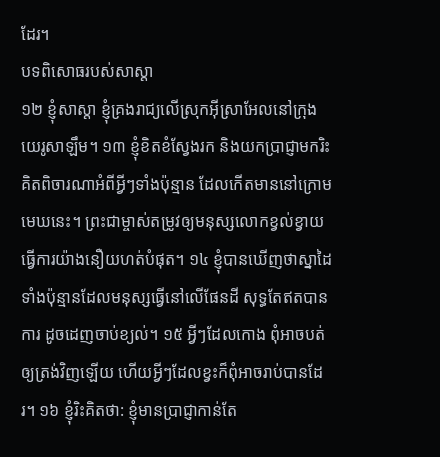ដែរ។
បទពិសោធរបស់សាស្តា
១២ ខ្ញុំសាស្តា ខ្ញុំគ្រងរាជ្យលើស្រុកអ៊ីស្រាអែលនៅក្រុងយេរូសាឡឹម។ ១៣ ខ្ញុំខិតខំស្វែងរក និងយកប្រាជ្ញាមករិះគិតពិចារណាអំពីអ្វីៗទាំងប៉ុន្មាន ដែលកើតមាននៅក្រោមមេឃនេះ។ ព្រះជាម្ចាស់តម្រូវឲ្យមនុស្សលោកខ្វល់ខ្វាយធ្វើការយ៉ាងនឿយហត់បំផុត។ ១៤ ខ្ញុំបានឃើញថាស្នាដៃទាំងប៉ុន្មានដែលមនុស្សធ្វើនៅលើផែនដី សុទ្ធតែឥតបានការ ដូចដេញចាប់ខ្យល់។ ១៥ អ្វីៗដែលកោង ពុំអាចបត់ឲ្យត្រង់វិញឡើយ ហើយអ្វីៗដែលខ្វះក៏ពុំអាចរាប់បានដែរ។ ១៦ ខ្ញុំរិះគិតថា: ខ្ញុំមានប្រាជ្ញាកាន់តែ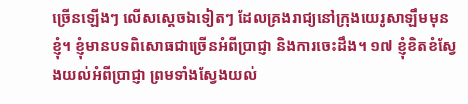ច្រើនឡើងៗ លើសស្តេចឯទៀតៗ ដែលគ្រងរាជ្យនៅក្រុងយេរូសាឡឹមមុនខ្ញុំ។ ខ្ញុំមានបទពិសោធជាច្រើនអំពីប្រាជ្ញា និងការចេះដឹង។ ១៧ ខ្ញុំខិតខំស្វែងយល់អំពីប្រាជ្ញា ព្រមទាំងស្វែងយល់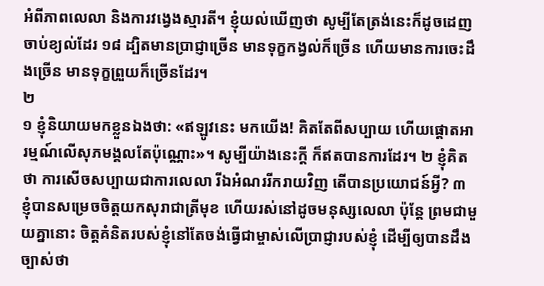អំពីភាពលេលា និងការវង្វេងស្មារតី។ ខ្ញុំយល់ឃើញថា សូម្បីតែត្រង់នេះក៏ដូចដេញចាប់ខ្យល់ដែរ ១៨ ដ្បិតមានប្រាជ្ញាច្រើន មានទុក្ខកង្វល់ក៏ច្រើន ហើយមានការចេះដឹងច្រើន មានទុក្ខព្រួយក៏ច្រើនដែរ។
២
១ ខ្ញុំនិយាយមកខ្លួនឯងថា: «ឥឡូវនេះ មកយើង! គិតតែពីសប្បាយ ហើយផ្តោតអារម្មណ៍លើសុភមង្គលតែប៉ុណ្ណោះ»។ សូម្បីយ៉ាងនេះក្តី ក៏ឥតបានការដែរ។ ២ ខ្ញុំគិតថា ការសើចសប្បាយជាការលេលា រីឯអំណររីករាយវិញ តើបានប្រយោជន៍អ្វី? ៣ ខ្ញុំបានសម្រេចចិត្តយកសុរាជាត្រីមុខ ហើយរស់នៅដូចមនុស្សលេលា ប៉ុន្តែ ព្រមជាមួយគ្នានោះ ចិត្តគំនិតរបស់ខ្ញុំនៅតែចង់ធ្វើជាម្ចាស់លើប្រាជ្ញារបស់ខ្ញុំ ដើម្បីឲ្យបានដឹងច្បាស់ថា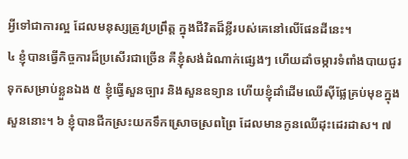អ្វីទៅជាការល្អ ដែលមនុស្សត្រូវប្រព្រឹត្ត ក្នុងជីវិតដ៏ខ្លីរបស់គេនៅលើផែនដីនេះ។
៤ ខ្ញុំបានធ្វើកិច្ចការដ៏ប្រសើរជាច្រើន គឺខ្ញុំសង់ដំណាក់ផ្សេងៗ ហើយដាំចម្ការទំពាំងបាយជូរទុកសម្រាប់ខ្លួនឯង ៥ ខ្ញុំធ្វើសួនច្បារ និងសួនឧទ្យាន ហើយខ្ញុំដាំដើមឈើស៊ីផ្លែគ្រប់មុខក្នុងសួននោះ។ ៦ ខ្ញុំបានជីកស្រះយកទឹកស្រោចស្រពព្រៃ ដែលមានកូនឈើដុះដេរដាស។ ៧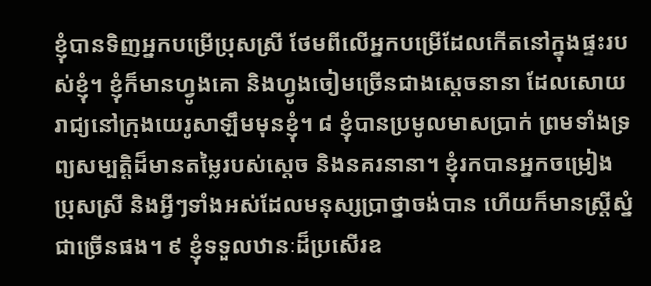ខ្ញុំបានទិញអ្នកបម្រើប្រុសស្រី ថែមពីលើអ្នកបម្រើដែលកើតនៅក្នុងផ្ទះរបស់ខ្ញុំ។ ខ្ញុំក៏មានហ្វូងគោ និងហ្វូងចៀមច្រើនជាងស្តេចនានា ដែលសោយរាជ្យនៅក្រុងយេរូសាឡឹមមុនខ្ញុំ។ ៨ ខ្ញុំបានប្រមូលមាសប្រាក់ ព្រមទាំងទ្រព្យសម្បត្តិដ៏មានតម្លៃរបស់ស្តេច និងនគរនានា។ ខ្ញុំរកបានអ្នកចម្រៀងប្រុសស្រី និងអ្វីៗទាំងអស់ដែលមនុស្សប្រាថ្នាចង់បាន ហើយក៏មានស្ត្រីស្នំជាច្រើនផង។ ៩ ខ្ញុំទទួលឋានៈដ៏ប្រសើរឧ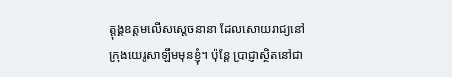ត្តុង្គឧត្ដមលើសស្តេចនានា ដែលសោយរាជ្យនៅក្រុងយេរូសាឡឹមមុនខ្ញុំ។ ប៉ុន្តែ ប្រាជ្ញាស្ថិតនៅជា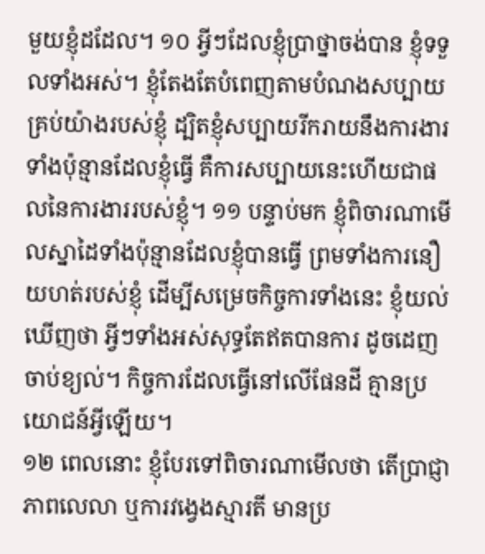មួយខ្ញុំដដែល។ ១០ អ្វីៗដែលខ្ញុំប្រាថ្នាចង់បាន ខ្ញុំទទួលទាំងអស់។ ខ្ញុំតែងតែបំពេញតាមបំណងសប្បាយគ្រប់យ៉ាងរបស់ខ្ញុំ ដ្បិតខ្ញុំសប្បាយរីករាយនឹងការងារទាំងប៉ុន្មានដែលខ្ញុំធ្វើ គឺការសប្បាយនេះហើយជាផលនៃការងាររបស់ខ្ញុំ។ ១១ បន្ទាប់មក ខ្ញុំពិចារណាមើលស្នាដៃទាំងប៉ុន្មានដែលខ្ញុំបានធ្វើ ព្រមទាំងការនឿយហត់របស់ខ្ញុំ ដើម្បីសម្រេចកិច្ចការទាំងនេះ ខ្ញុំយល់ឃើញថា អ្វីៗទាំងអស់សុទ្ធតែឥតបានការ ដូចដេញចាប់ខ្យល់។ កិច្ចការដែលធ្វើនៅលើផែនដី គ្មានប្រយោជន៍អ្វីឡើយ។
១២ ពេលនោះ ខ្ញុំបែរទៅពិចារណាមើលថា តើប្រាជ្ញា ភាពលេលា ឬការវង្វេងស្មារតី មានប្រ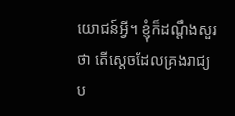យោជន៍អ្វី។ ខ្ញុំក៏ដណ្ដឹងសួរថា តើស្តេចដែលគ្រងរាជ្យប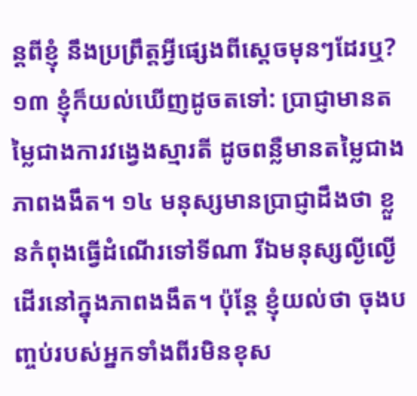ន្តពីខ្ញុំ នឹងប្រព្រឹត្តអ្វីផ្សេងពីស្តេចមុនៗដែរឬ? ១៣ ខ្ញុំក៏យល់ឃើញដូចតទៅ: ប្រាជ្ញាមានតម្លៃជាងការវង្វេងស្មារតី ដូចពន្លឺមានតម្លៃជាងភាពងងឹត។ ១៤ មនុស្សមានប្រាជ្ញាដឹងថា ខ្លួនកំពុងធ្វើដំណើរទៅទីណា រីឯមនុស្សល្ងីល្ងើដើរនៅក្នុងភាពងងឹត។ ប៉ុន្តែ ខ្ញុំយល់ថា ចុងបញ្ចប់របស់អ្នកទាំងពីរមិនខុស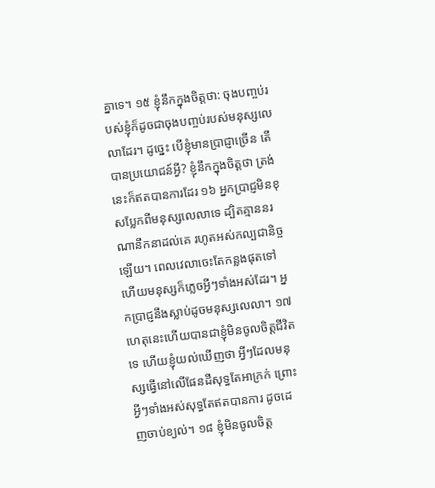គ្នាទេ។ ១៥ ខ្ញុំនឹកក្នុងចិត្តថា: ចុងបញ្ចប់របស់ខ្ញុំក៏ដូចជាចុងបញ្ចប់របស់មនុស្សលេលាដែរ។ ដូច្នេះ បើខ្ញុំមានប្រាជ្ញាច្រើន តើបានប្រយោជន៍អ្វី? ខ្ញុំនឹកក្នុងចិត្តថា ត្រង់នេះក៏ឥតបានការដែរ ១៦ អ្នកប្រាជ្ញមិនខុសប្លែកពីមនុស្សលេលាទេ ដ្បិតគ្មាននរណានឹកនាដល់គេ រហូតអស់កល្បជានិច្ចឡើយ។ ពេលវេលាចេះតែកន្លងផុតទៅ ហើយមនុស្សក៏ភ្លេចអ្វីៗទាំងអស់ដែរ។ អ្នកប្រាជ្ញនឹងស្លាប់ដូចមនុស្សលេលា។ ១៧ ហេតុនេះហើយបានជាខ្ញុំមិនចូលចិត្តជីវិតទេ ហើយខ្ញុំយល់ឃើញថា អ្វីៗដែលមនុស្សធ្វើនៅលើផែនដីសុទ្ធតែអាក្រក់ ព្រោះអ្វីៗទាំងអស់សុទ្ធតែឥតបានការ ដូចដេញចាប់ខ្យល់។ ១៨ ខ្ញុំមិនចូលចិត្ត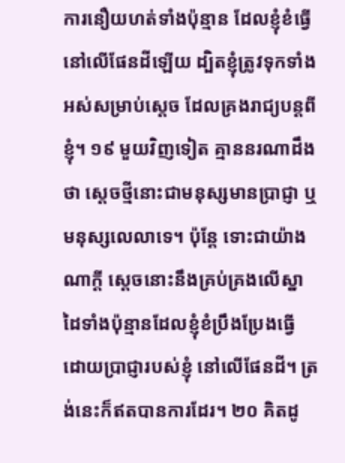ការនឿយហត់ទាំងប៉ុន្មាន ដែលខ្ញុំខំធ្វើនៅលើផែនដីឡើយ ដ្បិតខ្ញុំត្រូវទុកទាំងអស់សម្រាប់ស្តេច ដែលគ្រងរាជ្យបន្តពីខ្ញុំ។ ១៩ មួយវិញទៀត គ្មាននរណាដឹងថា ស្តេចថ្មីនោះជាមនុស្សមានប្រាជ្ញា ឬមនុស្សលេលាទេ។ ប៉ុន្តែ ទោះជាយ៉ាងណាក្តី ស្តេចនោះនឹងគ្រប់គ្រងលើស្នាដៃទាំងប៉ុន្មានដែលខ្ញុំខំប្រឹងប្រែងធ្វើ ដោយប្រាជ្ញារបស់ខ្ញុំ នៅលើផែនដី។ ត្រង់នេះក៏ឥតបានការដែរ។ ២០ គិតដូ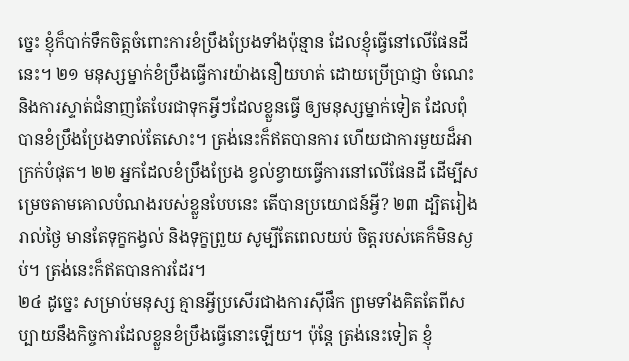ច្នេះ ខ្ញុំក៏បាក់ទឹកចិត្តចំពោះការខំប្រឹងប្រែងទាំងប៉ុន្មាន ដែលខ្ញុំធ្វើនៅលើផែនដីនេះ។ ២១ មនុស្សម្នាក់ខំប្រឹងធ្វើការយ៉ាងនឿយហត់ ដោយប្រើប្រាជ្ញា ចំណេះ និងការស្ទាត់ជំនាញតែបែរជាទុកអ្វីៗដែលខ្លួនធ្វើ ឲ្យមនុស្សម្នាក់ទៀត ដែលពុំបានខំប្រឹងប្រែងទាល់តែសោះ។ ត្រង់នេះក៏ឥតបានការ ហើយជាការមួយដ៏អាក្រក់បំផុត។ ២២ អ្នកដែលខំប្រឹងប្រែង ខ្វល់ខ្វាយធ្វើការនៅលើផែនដី ដើម្បីសម្រេចតាមគោលបំណងរបស់ខ្លួនបែបនេះ តើបានប្រយោជន៍អ្វី? ២៣ ដ្បិតរៀងរាល់ថ្ងៃ មានតែទុក្ខកង្វល់ និងទុក្ខព្រួយ សូម្បីតែពេលយប់ ចិត្តរបស់គេក៏មិនស្ងប់។ ត្រង់នេះក៏ឥតបានការដែរ។
២៤ ដូច្នេះ សម្រាប់មនុស្ស គ្មានអ្វីប្រសើរជាងការស៊ីផឹក ព្រមទាំងគិតតែពីសប្បាយនឹងកិច្ចការដែលខ្លួនខំប្រឹងធ្វើនោះឡើយ។ ប៉ុន្តែ ត្រង់នេះទៀត ខ្ញុំ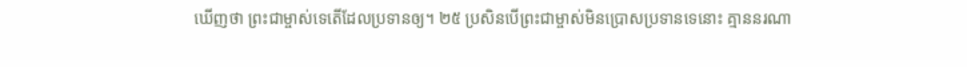ឃើញថា ព្រះជាម្ចាស់ទេតើដែលប្រទានឲ្យ។ ២៥ ប្រសិនបើព្រះជាម្ចាស់មិនប្រោសប្រទានទេនោះ គ្មាននរណា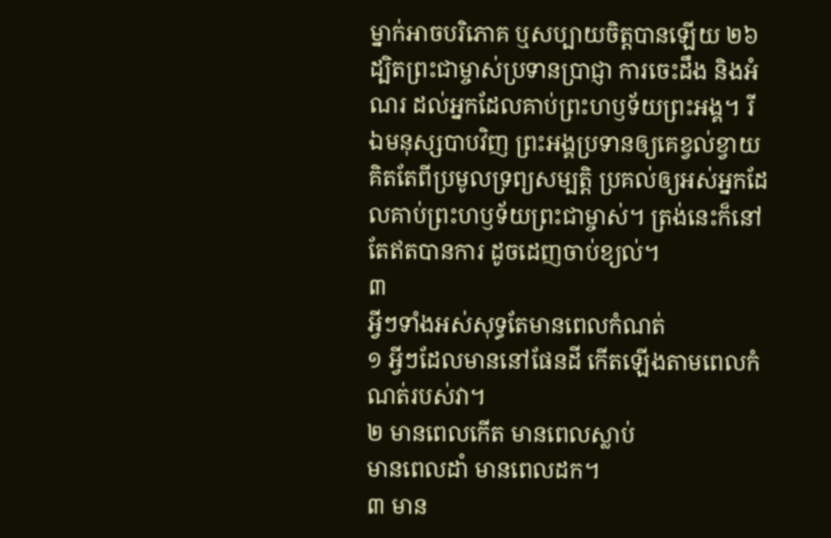ម្នាក់អាចបរិភោគ ឬសប្បាយចិត្តបានឡើយ ២៦ ដ្បិតព្រះជាម្ចាស់ប្រទានប្រាជ្ញា ការចេះដឹង និងអំណរ ដល់អ្នកដែលគាប់ព្រះហឫទ័យព្រះអង្គ។ រីឯមនុស្សបាបវិញ ព្រះអង្គប្រទានឲ្យគេខ្វល់ខ្វាយ គិតតែពីប្រមូលទ្រព្យសម្បត្តិ ប្រគល់ឲ្យអស់អ្នកដែលគាប់ព្រះហឫទ័យព្រះជាម្ចាស់។ ត្រង់នេះក៏នៅតែឥតបានការ ដូចដេញចាប់ខ្យល់។
៣
អ្វីៗទាំងអស់សុទ្ធតែមានពេលកំណត់
១ អ្វីៗដែលមាននៅផែនដី កើតឡើងតាមពេលកំណត់របស់វា។
២ មានពេលកើត មានពេលស្លាប់
មានពេលដាំ មានពេលដក។
៣ មាន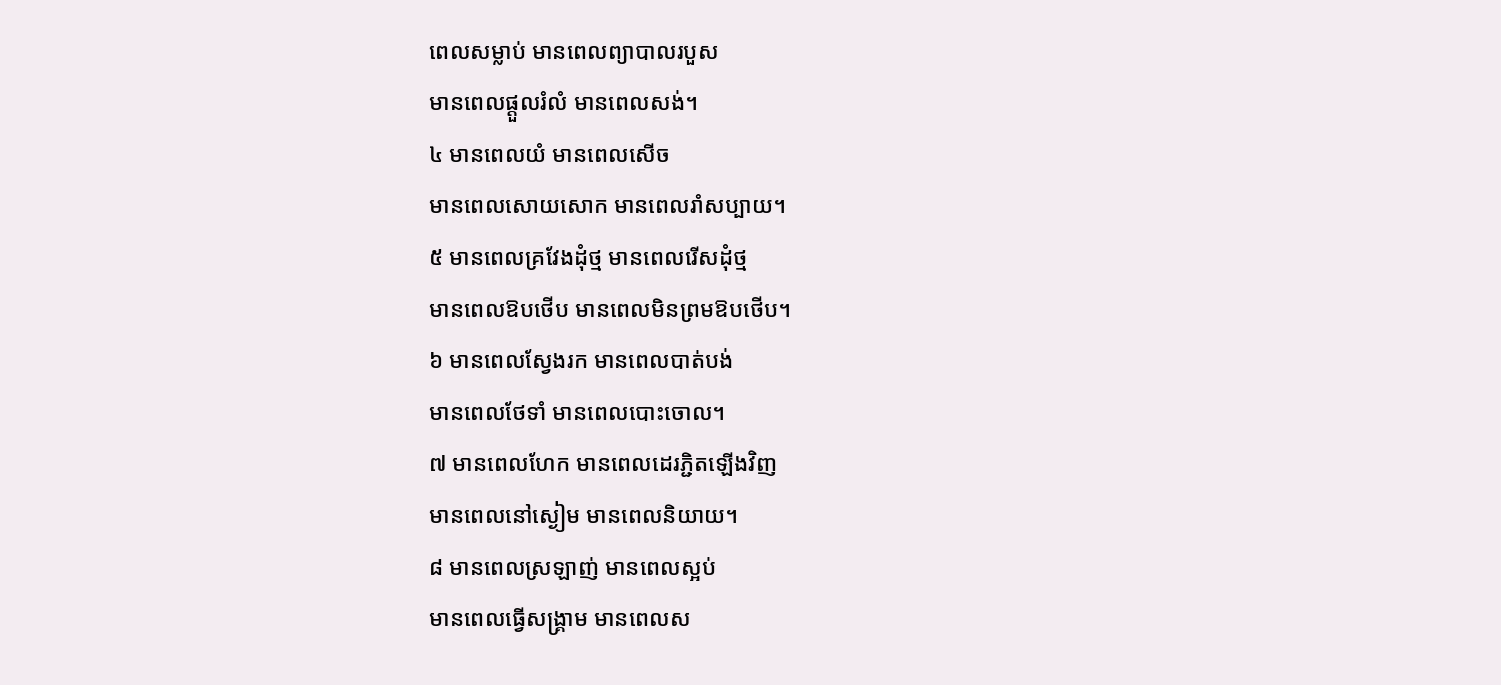ពេលសម្លាប់ មានពេលព្យាបាលរបួស
មានពេលផ្តួលរំលំ មានពេលសង់។
៤ មានពេលយំ មានពេលសើច
មានពេលសោយសោក មានពេលរាំសប្បាយ។
៥ មានពេលគ្រវែងដុំថ្ម មានពេលរើសដុំថ្ម
មានពេលឱបថើប មានពេលមិនព្រមឱបថើប។
៦ មានពេលស្វែងរក មានពេលបាត់បង់
មានពេលថែទាំ មានពេលបោះចោល។
៧ មានពេលហែក មានពេលដេរភ្ជិតឡើងវិញ
មានពេលនៅស្ងៀម មានពេលនិយាយ។
៨ មានពេលស្រឡាញ់ មានពេលស្អប់
មានពេលធ្វើសង្គ្រាម មានពេលស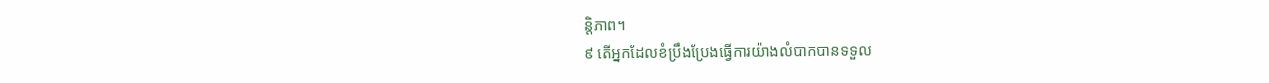ន្តិភាព។
៩ តើអ្នកដែលខំប្រឹងប្រែងធ្វើការយ៉ាងលំបាកបានទទួល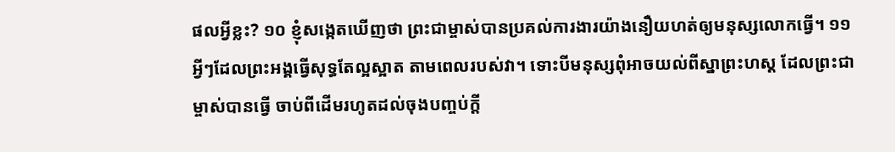ផលអ្វីខ្លះ? ១០ ខ្ញុំសង្កេតឃើញថា ព្រះជាម្ចាស់បានប្រគល់ការងារយ៉ាងនឿយហត់ឲ្យមនុស្សលោកធ្វើ។ ១១ អ្វីៗដែលព្រះអង្គធ្វើសុទ្ធតែល្អស្អាត តាមពេលរបស់វា។ ទោះបីមនុស្សពុំអាចយល់ពីស្នាព្រះហស្ដ ដែលព្រះជាម្ចាស់បានធ្វើ ចាប់ពីដើមរហូតដល់ចុងបញ្ចប់ក្តី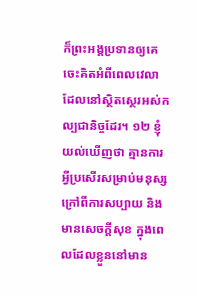ក៏ព្រះអង្គប្រទានឲ្យគេចេះគិតអំពីពេលវេលា ដែលនៅស្ថិតស្ថេរអស់កល្បជានិច្ចដែរ។ ១២ ខ្ញុំយល់ឃើញថា គ្មានការអ្វីប្រសើរសម្រាប់មនុស្ស ក្រៅពីការសប្បាយ និងមានសេចក្ដីសុខ ក្នុងពេលដែលខ្លួននៅមាន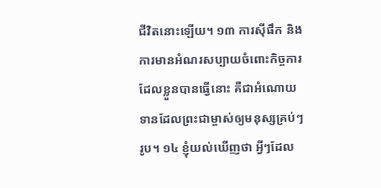ជីវិតនោះឡើយ។ ១៣ ការស៊ីផឹក និងការមានអំណរសប្បាយចំពោះកិច្ចការដែលខ្លួនបានធ្វើនោះ គឺជាអំណោយទានដែលព្រះជាម្ចាស់ឲ្យមនុស្សគ្រប់ៗរូប។ ១៤ ខ្ញុំយល់ឃើញថា អ្វីៗដែល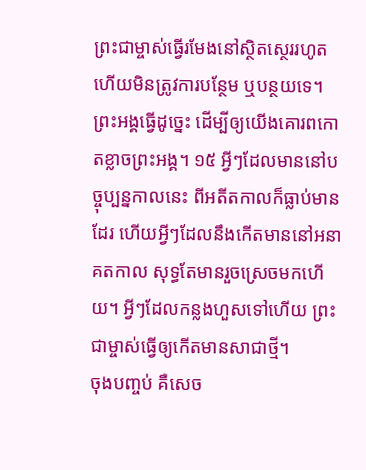ព្រះជាម្ចាស់ធ្វើរមែងនៅស្ថិតស្ថេររហូត ហើយមិនត្រូវការបន្ថែម ឬបន្ថយទេ។ ព្រះអង្គធ្វើដូច្នេះ ដើម្បីឲ្យយើងគោរពកោតខ្លាចព្រះអង្គ។ ១៥ អ្វីៗដែលមាននៅបច្ចុប្បន្នកាលនេះ ពីអតីតកាលក៏ធ្លាប់មានដែរ ហើយអ្វីៗដែលនឹងកើតមាននៅអនាគតកាល សុទ្ធតែមានរួចស្រេចមកហើយ។ អ្វីៗដែលកន្លងហួសទៅហើយ ព្រះជាម្ចាស់ធ្វើឲ្យកើតមានសាជាថ្មី។
ចុងបញ្ចប់ គឺសេច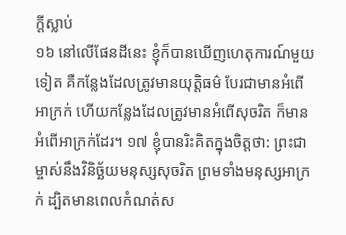ក្ដីស្លាប់
១៦ នៅលើផែនដីនេះ ខ្ញុំក៏បានឃើញហេតុការណ៍មួយទៀត គឺកន្លែងដែលត្រូវមានយុត្តិធម៌ បែរជាមានអំពើអាក្រក់ ហើយកន្លែងដែលត្រូវមានអំពើសុចរិត ក៏មានអំពើអាក្រក់ដែរ។ ១៧ ខ្ញុំបានរិះគិតក្នុងចិត្តថា: ព្រះជាម្ចាស់នឹងវិនិច្ឆ័យមនុស្សសុចរិត ព្រមទាំងមនុស្សអាក្រក់ ដ្បិតមានពេលកំណត់ស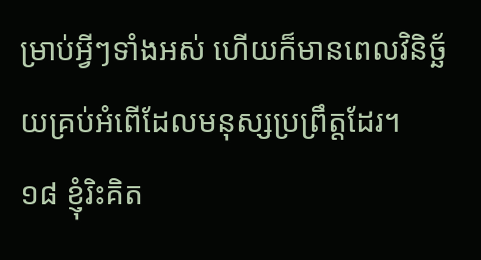ម្រាប់អ្វីៗទាំងអស់ ហើយក៏មានពេលវិនិច្ឆ័យគ្រប់អំពើដែលមនុស្សប្រព្រឹត្តដែរ។
១៨ ខ្ញុំរិះគិត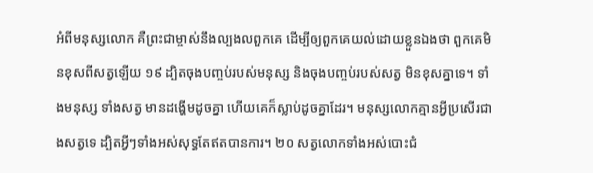អំពីមនុស្សលោក គឺព្រះជាម្ចាស់នឹងល្បងលពួកគេ ដើម្បីឲ្យពួកគេយល់ដោយខ្លួនឯងថា ពួកគេមិនខុសពីសត្វឡើយ ១៩ ដ្បិតចុងបញ្ចប់របស់មនុស្ស និងចុងបញ្ចប់របស់សត្វ មិនខុសគ្នាទេ។ ទាំងមនុស្ស ទាំងសត្វ មានដង្ហើមដូចគ្នា ហើយគេក៏ស្លាប់ដូចគ្នាដែរ។ មនុស្សលោកគ្មានអ្វីប្រសើរជាងសត្វទេ ដ្បិតអ្វីៗទាំងអស់សុទ្ធតែឥតបានការ។ ២០ សត្វលោកទាំងអស់បោះជំ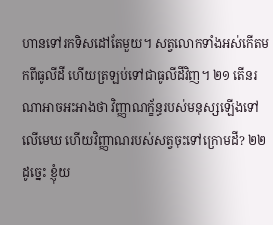ហានទៅរកទិសដៅតែមួយ។ សត្វលោកទាំងអស់កើតមកពីធូលីដី ហើយត្រឡប់ទៅជាធូលីដីវិញ។ ២១ តើនរណាអាចអះអាងថា វិញ្ញាណក្ខ័ន្ធរបស់មនុស្សឡើងទៅលើមេឃ ហើយវិញ្ញាណរបស់សត្វចុះទៅក្រោមដី? ២២ ដូច្នេះ ខ្ញុំយ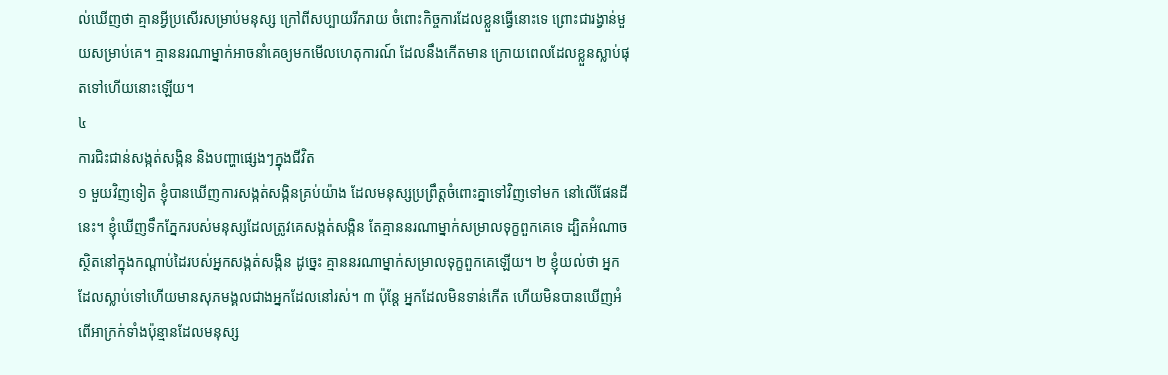ល់ឃើញថា គ្មានអ្វីប្រសើរសម្រាប់មនុស្ស ក្រៅពីសប្បាយរីករាយ ចំពោះកិច្ចការដែលខ្លួនធ្វើនោះទេ ព្រោះជារង្វាន់មួយសម្រាប់គេ។ គ្មាននរណាម្នាក់អាចនាំគេឲ្យមកមើលហេតុការណ៍ ដែលនឹងកើតមាន ក្រោយពេលដែលខ្លួនស្លាប់ផុតទៅហើយនោះឡើយ។
៤
ការជិះជាន់សង្កត់សង្កិន និងបញ្ហាផ្សេងៗក្នុងជីវិត
១ មួយវិញទៀត ខ្ញុំបានឃើញការសង្កត់សង្កិនគ្រប់យ៉ាង ដែលមនុស្សប្រព្រឹត្តចំពោះគ្នាទៅវិញទៅមក នៅលើផែនដីនេះ។ ខ្ញុំឃើញទឹកភ្នែករបស់មនុស្សដែលត្រូវគេសង្កត់សង្កិន តែគ្មាននរណាម្នាក់សម្រាលទុក្ខពួកគេទេ ដ្បិតអំណាចស្ថិតនៅក្នុងកណ្ដាប់ដៃរបស់អ្នកសង្កត់សង្កិន ដូច្នេះ គ្មាននរណាម្នាក់សម្រាលទុក្ខពួកគេឡើយ។ ២ ខ្ញុំយល់ថា អ្នកដែលស្លាប់ទៅហើយមានសុភមង្គលជាងអ្នកដែលនៅរស់។ ៣ ប៉ុន្តែ អ្នកដែលមិនទាន់កើត ហើយមិនបានឃើញអំពើអាក្រក់ទាំងប៉ុន្មានដែលមនុស្ស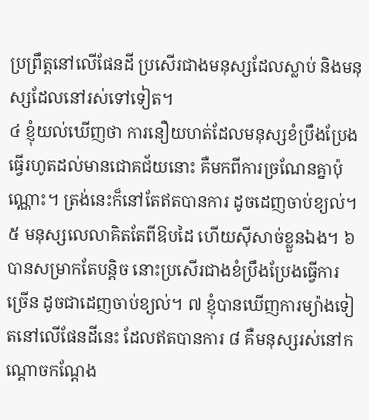ប្រព្រឹត្តនៅលើផែនដី ប្រសើរជាងមនុស្សដែលស្លាប់ និងមនុស្សដែលនៅរស់ទៅទៀត។
៤ ខ្ញុំយល់ឃើញថា ការនឿយហត់ដែលមនុស្សខំប្រឹងប្រែងធ្វើរហូតដល់មានជោគជ័យនោះ គឺមកពីការច្រណែនគ្នាប៉ុណ្ណោះ។ ត្រង់នេះក៏នៅតែឥតបានការ ដូចដេញចាប់ខ្យល់។
៥ មនុស្សលេលាគិតតែពីឱបដៃ ហើយស៊ីសាច់ខ្លួនឯង។ ៦ បានសម្រាកតែបន្តិច នោះប្រសើរជាងខំប្រឹងប្រែងធ្វើការច្រើន ដូចជាដេញចាប់ខ្យល់។ ៧ ខ្ញុំបានឃើញការម្យ៉ាងទៀតនៅលើផែនដីនេះ ដែលឥតបានការ ៨ គឺមនុស្សរស់នៅកណ្តោចកណ្តែង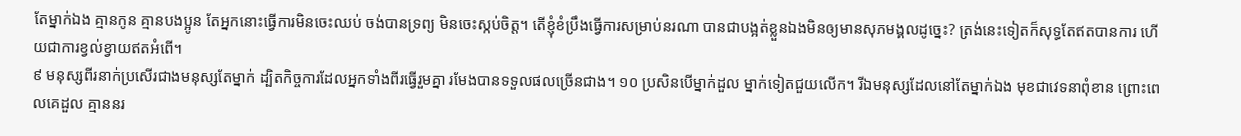តែម្នាក់ឯង គ្មានកូន គ្មានបងប្អូន តែអ្នកនោះធ្វើការមិនចេះឈប់ ចង់បានទ្រព្យ មិនចេះស្កប់ចិត្ត។ តើខ្ញុំខំប្រឹងធ្វើការសម្រាប់នរណា បានជាបង្អត់ខ្លួនឯងមិនឲ្យមានសុភមង្គលដូច្នេះ? ត្រង់នេះទៀតក៏សុទ្ធតែឥតបានការ ហើយជាការខ្វល់ខ្វាយឥតអំពើ។
៩ មនុស្សពីរនាក់ប្រសើរជាងមនុស្សតែម្នាក់ ដ្បិតកិច្ចការដែលអ្នកទាំងពីរធ្វើរួមគ្នា រមែងបានទទួលផលច្រើនជាង។ ១០ ប្រសិនបើម្នាក់ដួល ម្នាក់ទៀតជួយលើក។ រីឯមនុស្សដែលនៅតែម្នាក់ឯង មុខជាវេទនាពុំខាន ព្រោះពេលគេដួល គ្មាននរ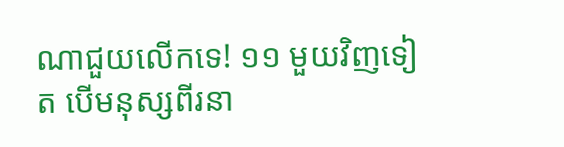ណាជួយលើកទេ! ១១ មួយវិញទៀត បើមនុស្សពីរនា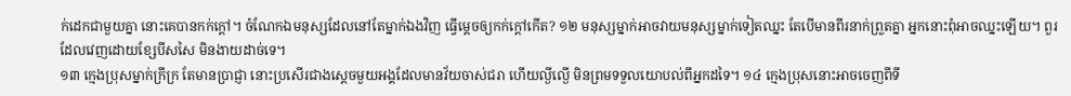ក់ដេកជាមួយគ្នា នោះគេបានកក់ក្ដៅ។ ចំណែកឯមនុស្សដែលនៅតែម្នាក់ឯងវិញ ធ្វើម្ដេចឲ្យកក់ក្ដៅកើត? ១២ មនុស្សម្នាក់អាចវាយមនុស្សម្នាក់ទៀតឈ្នះ តែបើមានពីរនាក់ព្រួតគ្នា អ្នកនោះពុំអាចឈ្នះឡើយ។ ពួរដែលវេញដោយខ្សែបីសសៃ មិនងាយដាច់ទេ។
១៣ ក្មេងប្រុសម្នាក់ក្រីក្រ តែមានប្រាជ្ញា នោះប្រសើរជាងស្តេចមួយអង្គដែលមានវ័យចាស់ជរា ហើយល្ងីល្ងើ មិនព្រមទទួលយោបល់ពីអ្នកដទៃ។ ១៤ ក្មេងប្រុសនោះអាចចេញពីទី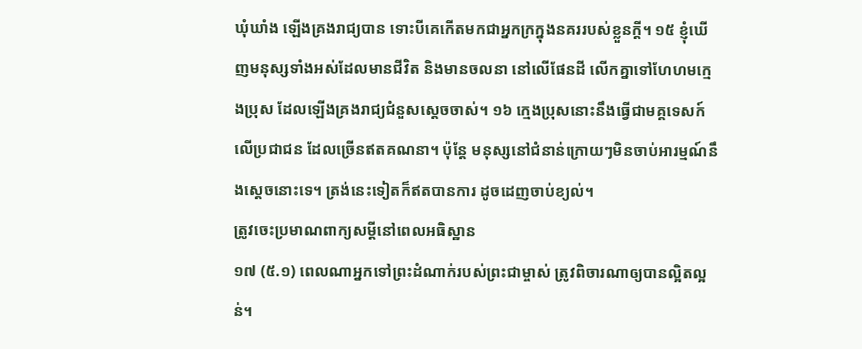ឃុំឃាំង ឡើងគ្រងរាជ្យបាន ទោះបីគេកើតមកជាអ្នកក្រក្នុងនគររបស់ខ្លួនក្តី។ ១៥ ខ្ញុំឃើញមនុស្សទាំងអស់ដែលមានជីវិត និងមានចលនា នៅលើផែនដី លើកគ្នាទៅហែហមក្មេងប្រុស ដែលឡើងគ្រងរាជ្យជំនួសស្តេចចាស់។ ១៦ ក្មេងប្រុសនោះនឹងធ្វើជាមគ្គទេសក៍លើប្រជាជន ដែលច្រើនឥតគណនា។ ប៉ុន្តែ មនុស្សនៅជំនាន់ក្រោយៗមិនចាប់អារម្មណ៍នឹងស្តេចនោះទេ។ ត្រង់នេះទៀតក៏ឥតបានការ ដូចដេញចាប់ខ្យល់។
ត្រូវចេះប្រមាណពាក្យសម្ដីនៅពេលអធិស្ឋាន
១៧ (៥.១) ពេលណាអ្នកទៅព្រះដំណាក់របស់ព្រះជាម្ចាស់ ត្រូវពិចារណាឲ្យបានល្អិតល្អន់។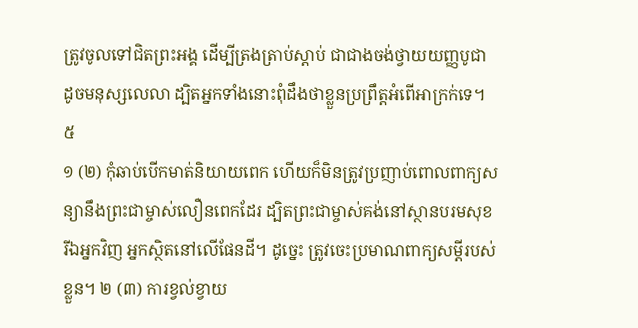ត្រូវចូលទៅជិតព្រះអង្គ ដើម្បីត្រងត្រាប់ស្ដាប់ ជាជាងចង់ថ្វាយយញ្ញបូជា ដូចមនុស្សលេលា ដ្បិតអ្នកទាំងនោះពុំដឹងថាខ្លួនប្រព្រឹត្តអំពើអាក្រក់ទេ។
៥
១ (២) កុំឆាប់បើកមាត់និយាយពេក ហើយក៏មិនត្រូវប្រញាប់ពោលពាក្យសន្យានឹងព្រះជាម្ចាស់លឿនពេកដែរ ដ្បិតព្រះជាម្ចាស់គង់នៅស្ថានបរមសុខ រីឯអ្នកវិញ អ្នកស្ថិតនៅលើផែនដី។ ដូច្នេះ ត្រូវចេះប្រមាណពាក្យសម្ដីរបស់ខ្លួន។ ២ (៣) ការខ្វល់ខ្វាយ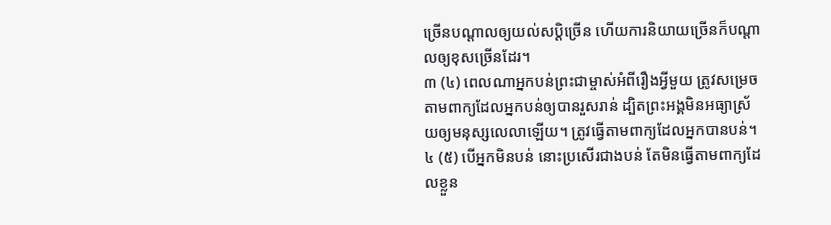ច្រើនបណ្តាលឲ្យយល់សប្ដិច្រើន ហើយការនិយាយច្រើនក៏បណ្តាលឲ្យខុសច្រើនដែរ។
៣ (៤) ពេលណាអ្នកបន់ព្រះជាម្ចាស់អំពីរឿងអ្វីមួយ ត្រូវសម្រេចតាមពាក្យដែលអ្នកបន់ឲ្យបានរួសរាន់ ដ្បិតព្រះអង្គមិនអធ្យាស្រ័យឲ្យមនុស្សលេលាឡើយ។ ត្រូវធ្វើតាមពាក្យដែលអ្នកបានបន់។ ៤ (៥) បើអ្នកមិនបន់ នោះប្រសើរជាងបន់ តែមិនធ្វើតាមពាក្យដែលខ្លួន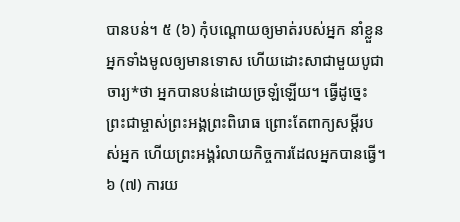បានបន់។ ៥ (៦) កុំបណ្តោយឲ្យមាត់របស់អ្នក នាំខ្លួនអ្នកទាំងមូលឲ្យមានទោស ហើយដោះសាជាមួយបូជាចារ្យ*ថា អ្នកបានបន់ដោយច្រឡំឡើយ។ ធ្វើដូច្នេះ ព្រះជាម្ចាស់ព្រះអង្គព្រះពិរោធ ព្រោះតែពាក្យសម្ដីរបស់អ្នក ហើយព្រះអង្គរំលាយកិច្ចការដែលអ្នកបានធ្វើ។ ៦ (៧) ការយ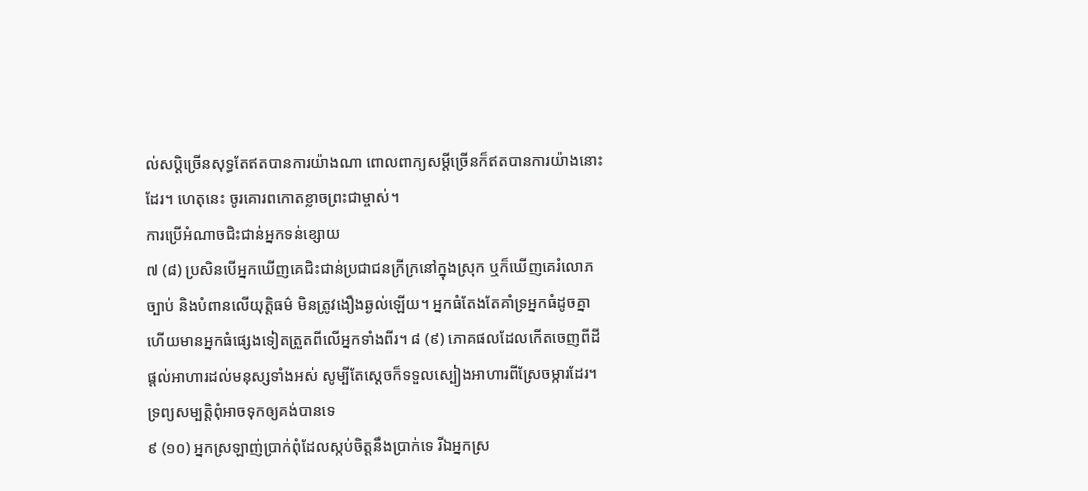ល់សប្ដិច្រើនសុទ្ធតែឥតបានការយ៉ាងណា ពោលពាក្យសម្ដីច្រើនក៏ឥតបានការយ៉ាងនោះដែរ។ ហេតុនេះ ចូរគោរពកោតខ្លាចព្រះជាម្ចាស់។
ការប្រើអំណាចជិះជាន់អ្នកទន់ខ្សោយ
៧ (៨) ប្រសិនបើអ្នកឃើញគេជិះជាន់ប្រជាជនក្រីក្រនៅក្នុងស្រុក ឬក៏ឃើញគេរំលោភច្បាប់ និងបំពានលើយុត្តិធម៌ មិនត្រូវងឿងឆ្ងល់ឡើយ។ អ្នកធំតែងតែគាំទ្រអ្នកធំដូចគ្នា ហើយមានអ្នកធំផ្សេងទៀតត្រួតពីលើអ្នកទាំងពីរ។ ៨ (៩) ភោគផលដែលកើតចេញពីដី ផ្តល់អាហារដល់មនុស្សទាំងអស់ សូម្បីតែស្តេចក៏ទទួលស្បៀងអាហារពីស្រែចម្ការដែរ។
ទ្រព្យសម្បត្តិពុំអាចទុកឲ្យគង់បានទេ
៩ (១០) អ្នកស្រឡាញ់ប្រាក់ពុំដែលស្កប់ចិត្តនឹងប្រាក់ទេ រីឯអ្នកស្រ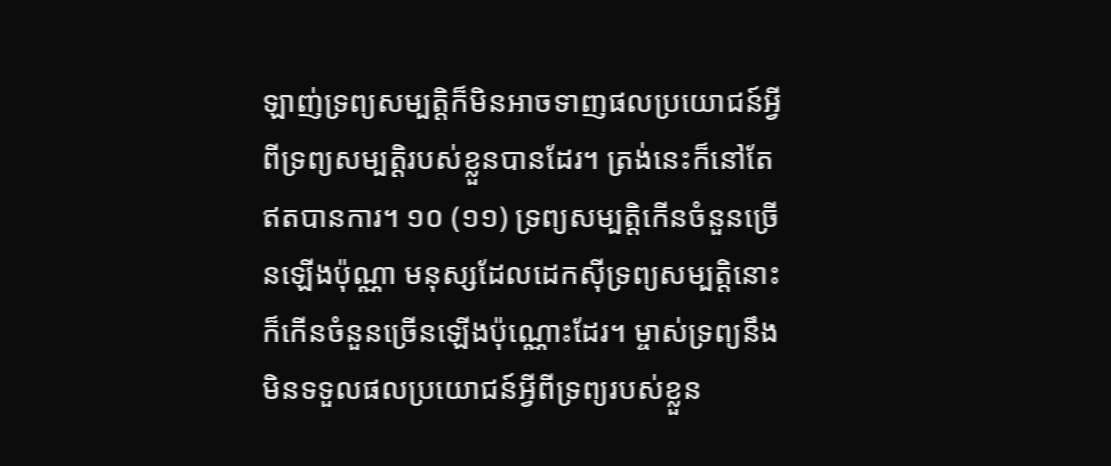ឡាញ់ទ្រព្យសម្បត្តិក៏មិនអាចទាញផលប្រយោជន៍អ្វីពីទ្រព្យសម្បត្តិរបស់ខ្លួនបានដែរ។ ត្រង់នេះក៏នៅតែឥតបានការ។ ១០ (១១) ទ្រព្យសម្បត្តិកើនចំនួនច្រើនឡើងប៉ុណ្ណា មនុស្សដែលដេកស៊ីទ្រព្យសម្បត្តិនោះ ក៏កើនចំនួនច្រើនឡើងប៉ុណ្ណោះដែរ។ ម្ចាស់ទ្រព្យនឹងមិនទទួលផលប្រយោជន៍អ្វីពីទ្រព្យរបស់ខ្លួន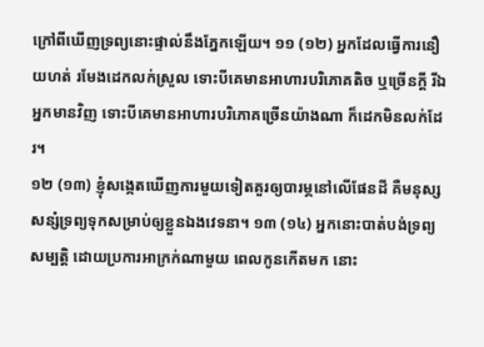ក្រៅពីឃើញទ្រព្យនោះផ្ទាល់នឹងភ្នែកឡើយ។ ១១ (១២) អ្នកដែលធ្វើការនឿយហត់ រមែងដេកលក់ស្រួល ទោះបីគេមានអាហារបរិភោគតិច ឬច្រើនក្តី រីឯអ្នកមានវិញ ទោះបីគេមានអាហារបរិភោគច្រើនយ៉ាងណា ក៏ដេកមិនលក់ដែរ។
១២ (១៣) ខ្ញុំសង្កេតឃើញការមួយទៀតគួរឲ្យបារម្ភនៅលើផែនដី គឺមនុស្សសន្សំទ្រព្យទុកសម្រាប់ឲ្យខ្លួនឯងវេទនា។ ១៣ (១៤) អ្នកនោះបាត់បង់ទ្រព្យសម្បត្តិ ដោយប្រការអាក្រក់ណាមួយ ពេលកូនកើតមក នោះ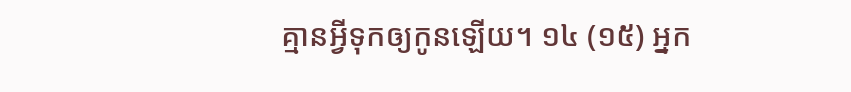គ្មានអ្វីទុកឲ្យកូនឡើយ។ ១៤ (១៥) អ្នក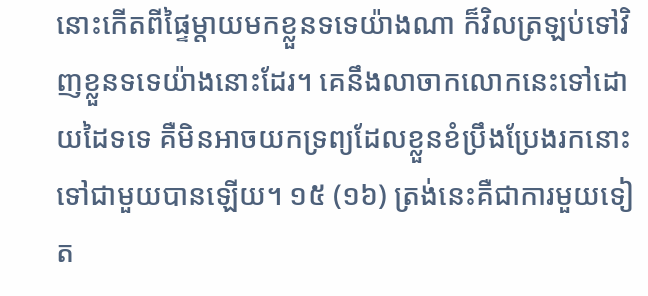នោះកើតពីផ្ទៃម្ដាយមកខ្លួនទទេយ៉ាងណា ក៏វិលត្រឡប់ទៅវិញខ្លួនទទេយ៉ាងនោះដែរ។ គេនឹងលាចាកលោកនេះទៅដោយដៃទទេ គឺមិនអាចយកទ្រព្យដែលខ្លួនខំប្រឹងប្រែងរកនោះទៅជាមួយបានឡើយ។ ១៥ (១៦) ត្រង់នេះគឺជាការមួយទៀត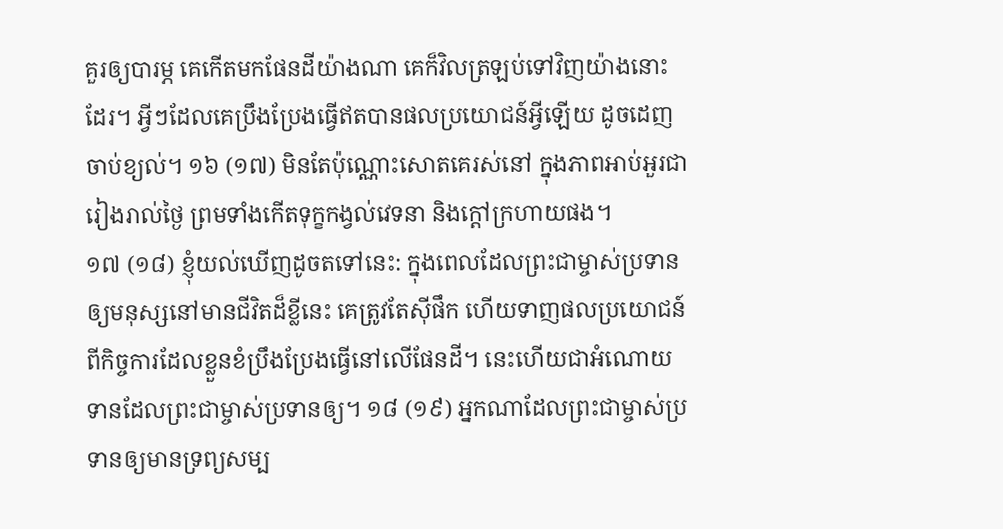គួរឲ្យបារម្ភ គេកើតមកផែនដីយ៉ាងណា គេក៏វិលត្រឡប់ទៅវិញយ៉ាងនោះដែរ។ អ្វីៗដែលគេប្រឹងប្រែងធ្វើឥតបានផលប្រយោជន៍អ្វីឡើយ ដូចដេញចាប់ខ្យល់។ ១៦ (១៧) មិនតែប៉ុណ្ណោះសោតគេរស់នៅ ក្នុងភាពអាប់អួរជារៀងរាល់ថ្ងៃ ព្រមទាំងកើតទុក្ខកង្វល់វេទនា និងក្ដៅក្រហាយផង។
១៧ (១៨) ខ្ញុំយល់ឃើញដូចតទៅនេះ: ក្នុងពេលដែលព្រះជាម្ចាស់ប្រទានឲ្យមនុស្សនៅមានជីវិតដ៏ខ្លីនេះ គេត្រូវតែស៊ីផឹក ហើយទាញផលប្រយោជន៍ពីកិច្ចការដែលខ្លួនខំប្រឹងប្រែងធ្វើនៅលើផែនដី។ នេះហើយជាអំណោយទានដែលព្រះជាម្ចាស់ប្រទានឲ្យ។ ១៨ (១៩) អ្នកណាដែលព្រះជាម្ចាស់ប្រទានឲ្យមានទ្រព្យសម្ប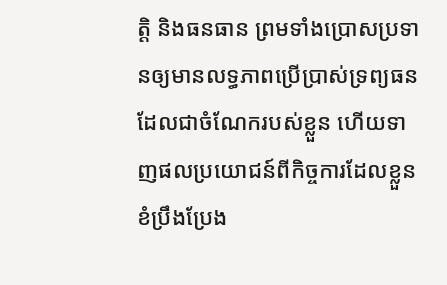ត្តិ និងធនធាន ព្រមទាំងប្រោសប្រទានឲ្យមានលទ្ធភាពប្រើប្រាស់ទ្រព្យធន ដែលជាចំណែករបស់ខ្លួន ហើយទាញផលប្រយោជន៍ពីកិច្ចការដែលខ្លួនខំប្រឹងប្រែង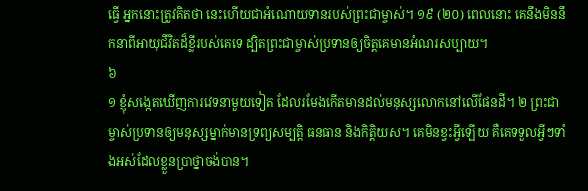ធ្វើ អ្នកនោះត្រូវគិតថា នេះហើយជាអំណោយទានរបស់ព្រះជាម្ចាស់។ ១៩ (២០) ពេលនោះ គេនឹងមិននឹកនាពីអាយុជីវិតដ៏ខ្លីរបស់គេទេ ដ្បិតព្រះជាម្ចាស់ប្រទានឲ្យចិត្តគេមានអំណរសប្បាយ។
៦
១ ខ្ញុំសង្កេតឃើញការវេទនាមួយទៀត ដែលរមែងកើតមានដល់មនុស្សលោកនៅលើផែនដី។ ២ ព្រះជាម្ចាស់ប្រទានឲ្យមនុស្សម្នាក់មានទ្រព្យសម្បត្តិ ធនធាន និងកិត្តិយស។ គេមិនខ្វះអ្វីឡើយ គឺគេទទួលអ្វីៗទាំងអស់ដែលខ្លួនប្រាថ្នាចង់បាន។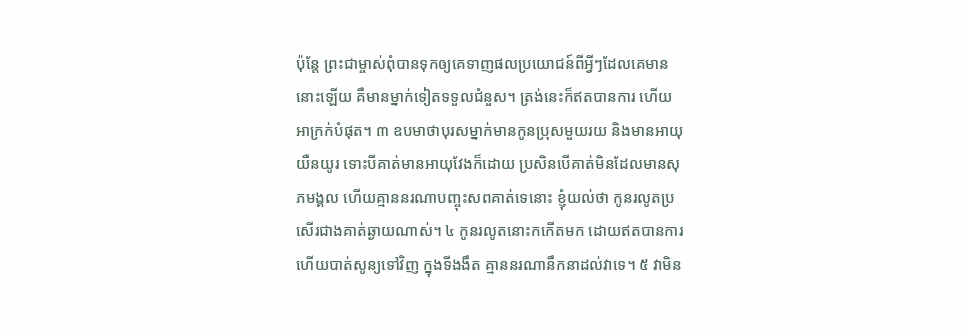ប៉ុន្តែ ព្រះជាម្ចាស់ពុំបានទុកឲ្យគេទាញផលប្រយោជន៍ពីអ្វីៗដែលគេមាននោះឡើយ គឺមានម្នាក់ទៀតទទួលជំនួស។ ត្រង់នេះក៏ឥតបានការ ហើយអាក្រក់បំផុត។ ៣ ឧបមាថាបុរសម្នាក់មានកូនប្រុសមួយរយ និងមានអាយុយឺនយូរ ទោះបីគាត់មានអាយុវែងក៏ដោយ ប្រសិនបើគាត់មិនដែលមានសុភមង្គល ហើយគ្មាននរណាបញ្ចុះសពគាត់ទេនោះ ខ្ញុំយល់ថា កូនរលូតប្រសើរជាងគាត់ឆ្ងាយណាស់។ ៤ កូនរលូតនោះកកើតមក ដោយឥតបានការ ហើយបាត់សូន្យទៅវិញ ក្នុងទីងងឹត គ្មាននរណានឹកនាដល់វាទេ។ ៥ វាមិន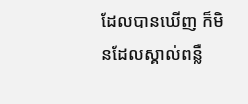ដែលបានឃើញ ក៏មិនដែលស្គាល់ពន្លឺ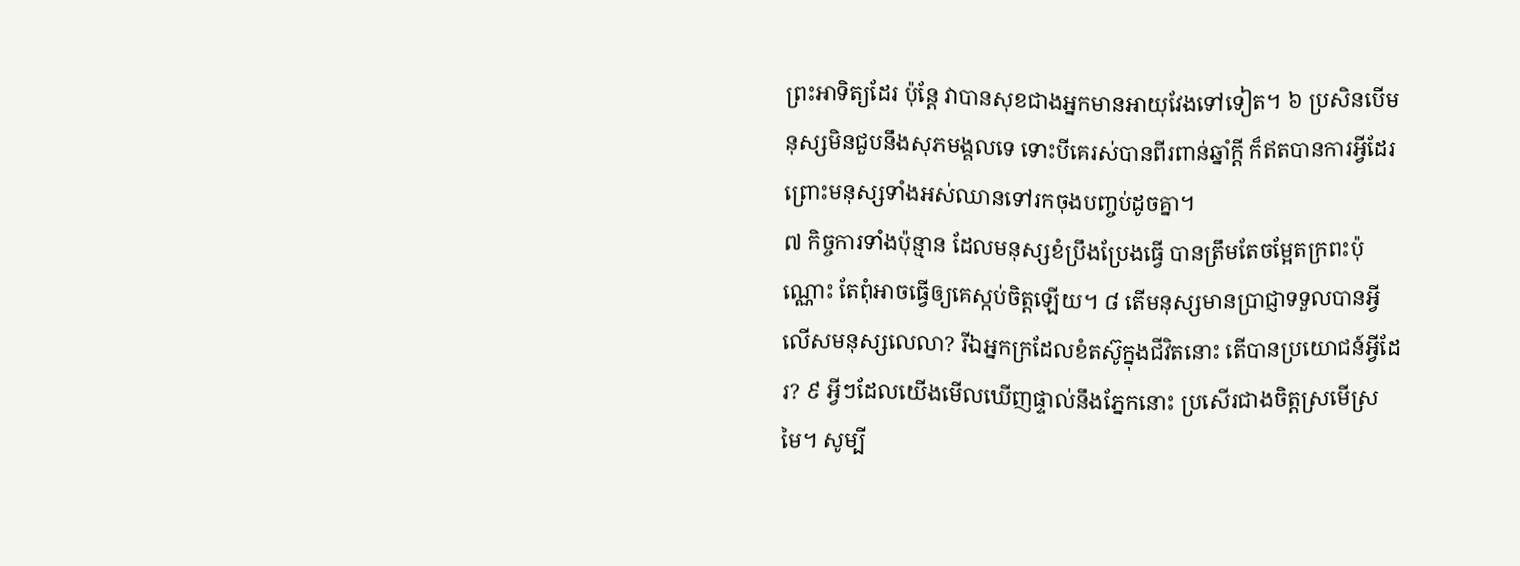ព្រះអាទិត្យដែរ ប៉ុន្តែ វាបានសុខជាងអ្នកមានអាយុវែងទៅទៀត។ ៦ ប្រសិនបើមនុស្សមិនជួបនឹងសុភមង្គលទេ ទោះបីគេរស់បានពីរពាន់ឆ្នាំក្តី ក៏ឥតបានការអ្វីដែរ ព្រោះមនុស្សទាំងអស់ឈានទៅរកចុងបញ្ចប់ដូចគ្នា។
៧ កិច្ចការទាំងប៉ុន្មាន ដែលមនុស្សខំប្រឹងប្រែងធ្វើ បានត្រឹមតែចម្អែតក្រពះប៉ុណ្ណោះ តែពុំអាចធ្វើឲ្យគេស្កប់ចិត្តឡើយ។ ៨ តើមនុស្សមានប្រាជ្ញាទទួលបានអ្វីលើសមនុស្សលេលា? រីឯអ្នកក្រដែលខំតស៊ូក្នុងជីវិតនោះ តើបានប្រយោជន៍អ្វីដែរ? ៩ អ្វីៗដែលយើងមើលឃើញផ្ទាល់នឹងភ្នែកនោះ ប្រសើរជាងចិត្តស្រមើស្រមៃ។ សូម្បី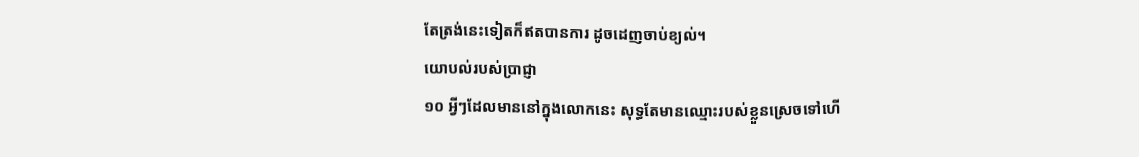តែត្រង់នេះទៀតក៏ឥតបានការ ដូចដេញចាប់ខ្យល់។
យោបល់របស់ប្រាជ្ញា
១០ អ្វីៗដែលមាននៅក្នុងលោកនេះ សុទ្ធតែមានឈ្មោះរបស់ខ្លួនស្រេចទៅហើ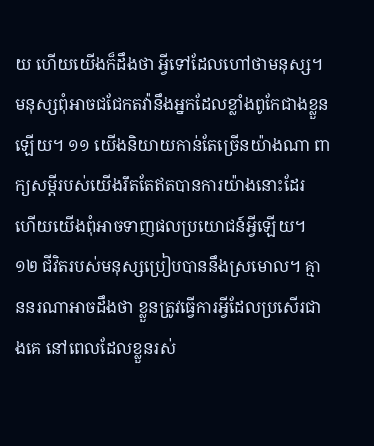យ ហើយយើងក៏ដឹងថា អ្វីទៅដែលហៅថាមនុស្ស។ មនុស្សពុំអាចជជែកតវ៉ានឹងអ្នកដែលខ្លាំងពូកែជាងខ្លួនឡើយ។ ១១ យើងនិយាយកាន់តែច្រើនយ៉ាងណា ពាក្យសម្ដីរបស់យើងរឹតតែឥតបានការយ៉ាងនោះដែរ ហើយយើងពុំអាចទាញផលប្រយោជន៍អ្វីឡើយ។ ១២ ជីវិតរបស់មនុស្សប្រៀបបាននឹងស្រមោល។ គ្មាននរណាអាចដឹងថា ខ្លួនត្រូវធ្វើការអ្វីដែលប្រសើរជាងគេ នៅពេលដែលខ្លួនរស់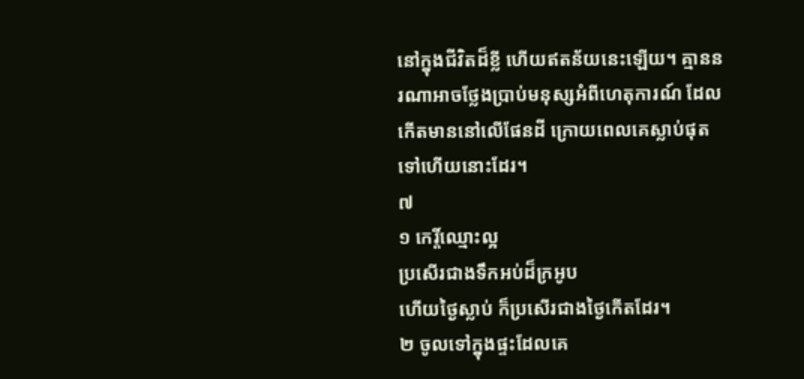នៅក្នុងជីវិតដ៏ខ្លី ហើយឥតន័យនេះឡើយ។ គ្មាននរណាអាចថ្លែងប្រាប់មនុស្សអំពីហេតុការណ៍ ដែលកើតមាននៅលើផែនដី ក្រោយពេលគេស្លាប់ផុតទៅហើយនោះដែរ។
៧
១ កេរ្តិ៍ឈ្មោះល្អ
ប្រសើរជាងទឹកអប់ដ៏ក្រអូប
ហើយថ្ងៃស្លាប់ ក៏ប្រសើរជាងថ្ងៃកើតដែរ។
២ ចូលទៅក្នុងផ្ទះដែលគេ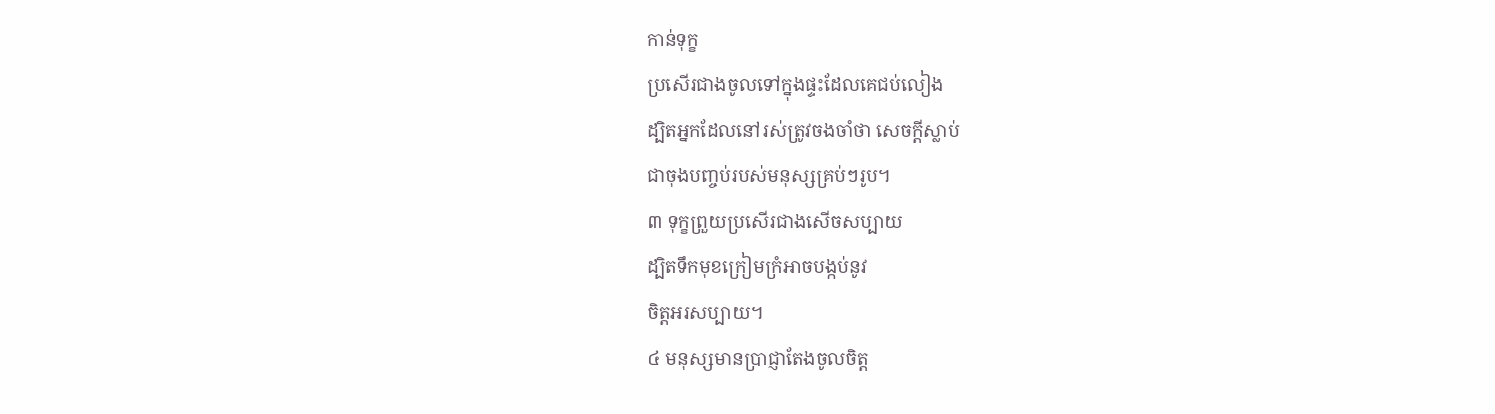កាន់ទុក្ខ
ប្រសើរជាងចូលទៅក្នុងផ្ទះដែលគេជប់លៀង
ដ្បិតអ្នកដែលនៅរស់ត្រូវចងចាំថា សេចក្ដីស្លាប់
ជាចុងបញ្ចប់របស់មនុស្សគ្រប់ៗរូប។
៣ ទុក្ខព្រួយប្រសើរជាងសើចសប្បាយ
ដ្បិតទឹកមុខក្រៀមក្រំអាចបង្កប់នូវ
ចិត្តអរសប្បាយ។
៤ មនុស្សមានប្រាជ្ញាតែងចូលចិត្ត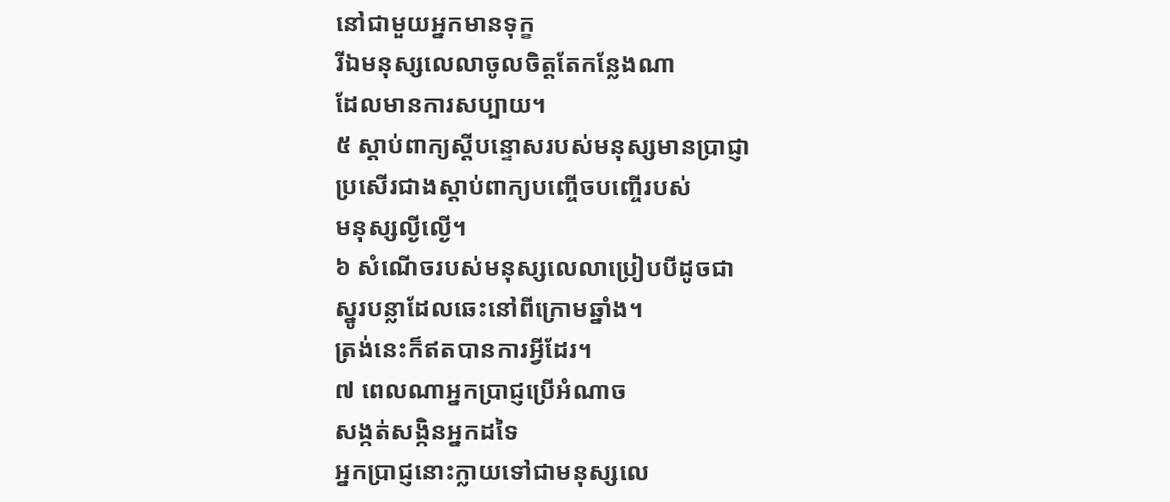នៅជាមួយអ្នកមានទុក្ខ
រីឯមនុស្សលេលាចូលចិត្តតែកន្លែងណា
ដែលមានការសប្បាយ។
៥ ស្ដាប់ពាក្យស្តីបន្ទោសរបស់មនុស្សមានប្រាជ្ញា
ប្រសើរជាងស្ដាប់ពាក្យបញ្ចើចបញ្ចើរបស់
មនុស្សល្ងីល្ងើ។
៦ សំណើចរបស់មនុស្សលេលាប្រៀបបីដូចជា
ស្នូរបន្លាដែលឆេះនៅពីក្រោមឆ្នាំង។
ត្រង់នេះក៏ឥតបានការអ្វីដែរ។
៧ ពេលណាអ្នកប្រាជ្ញប្រើអំណាច
សង្កត់សង្កិនអ្នកដទៃ
អ្នកប្រាជ្ញនោះក្លាយទៅជាមនុស្សលេ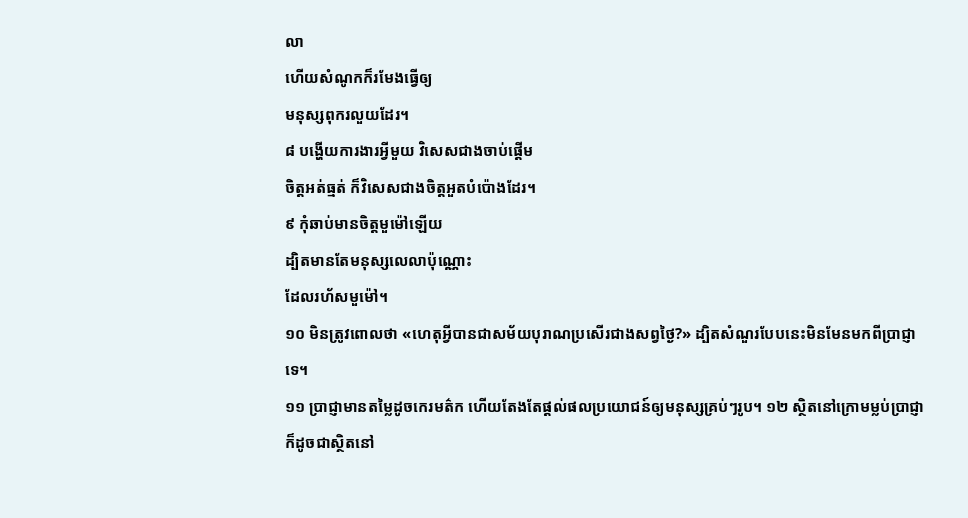លា
ហើយសំណូកក៏រមែងធ្វើឲ្យ
មនុស្សពុករលួយដែរ។
៨ បង្ហើយការងារអ្វីមួយ វិសេសជាងចាប់ផ្តើម
ចិត្តអត់ធ្មត់ ក៏វិសេសជាងចិត្តអួតបំប៉ោងដែរ។
៩ កុំឆាប់មានចិត្តមួម៉ៅឡើយ
ដ្បិតមានតែមនុស្សលេលាប៉ុណ្ណោះ
ដែលរហ័សមួម៉ៅ។
១០ មិនត្រូវពោលថា «ហេតុអ្វីបានជាសម័យបុរាណប្រសើរជាងសព្វថ្ងៃ?» ដ្បិតសំណួរបែបនេះមិនមែនមកពីប្រាជ្ញាទេ។
១១ ប្រាជ្ញាមានតម្លៃដូចកេរមត៌ក ហើយតែងតែផ្តល់ផលប្រយោជន៍ឲ្យមនុស្សគ្រប់ៗរូប។ ១២ ស្ថិតនៅក្រោមម្លប់ប្រាជ្ញា ក៏ដូចជាស្ថិតនៅ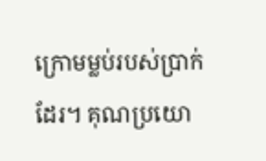ក្រោមម្លប់របស់ប្រាក់ដែរ។ គុណប្រយោ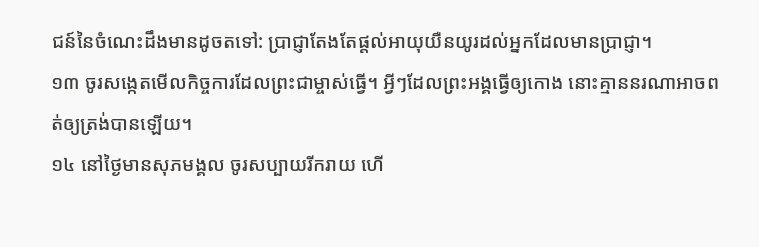ជន៍នៃចំណេះដឹងមានដូចតទៅ: ប្រាជ្ញាតែងតែផ្តល់អាយុយឺនយូរដល់អ្នកដែលមានប្រាជ្ញា។
១៣ ចូរសង្កេតមើលកិច្ចការដែលព្រះជាម្ចាស់ធ្វើ។ អ្វីៗដែលព្រះអង្គធ្វើឲ្យកោង នោះគ្មាននរណាអាចពត់ឲ្យត្រង់បានឡើយ។
១៤ នៅថ្ងៃមានសុភមង្គល ចូរសប្បាយរីករាយ ហើ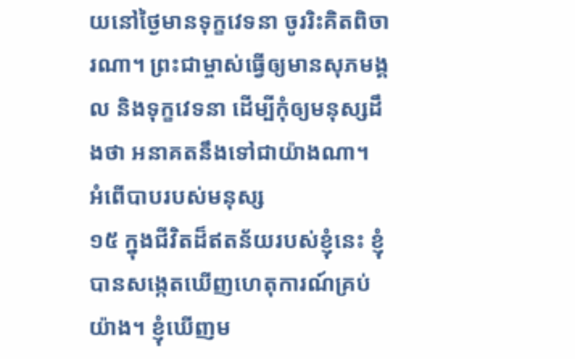យនៅថ្ងៃមានទុក្ខវេទនា ចូររិះគិតពិចារណា។ ព្រះជាម្ចាស់ធ្វើឲ្យមានសុភមង្គល និងទុក្ខវេទនា ដើម្បីកុំឲ្យមនុស្សដឹងថា អនាគតនឹងទៅជាយ៉ាងណា។
អំពើបាបរបស់មនុស្ស
១៥ ក្នុងជីវិតដ៏ឥតន័យរបស់ខ្ញុំនេះ ខ្ញុំបានសង្កេតឃើញហេតុការណ៍គ្រប់យ៉ាង។ ខ្ញុំឃើញម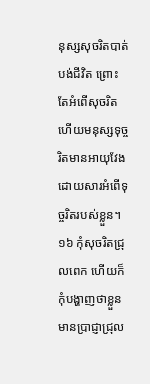នុស្សសុចរិតបាត់បង់ជីវិត ព្រោះតែអំពើសុចរិត ហើយមនុស្សទុច្ចរិតមានអាយុវែងដោយសារអំពើទុច្ចរិតរបស់ខ្លួន។ ១៦ កុំសុចរិតជ្រុលពេក ហើយក៏កុំបង្ហាញថាខ្លួនមានប្រាជ្ញាជ្រុល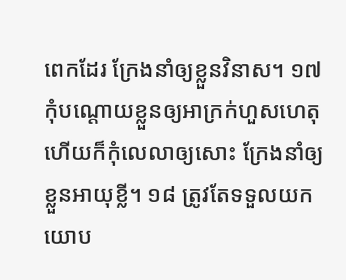ពេកដែរ ក្រែងនាំឲ្យខ្លួនវិនាស។ ១៧ កុំបណ្តោយខ្លួនឲ្យអាក្រក់ហួសហេតុ ហើយក៏កុំលេលាឲ្យសោះ ក្រែងនាំឲ្យខ្លួនអាយុខ្លី។ ១៨ ត្រូវតែទទួលយកយោប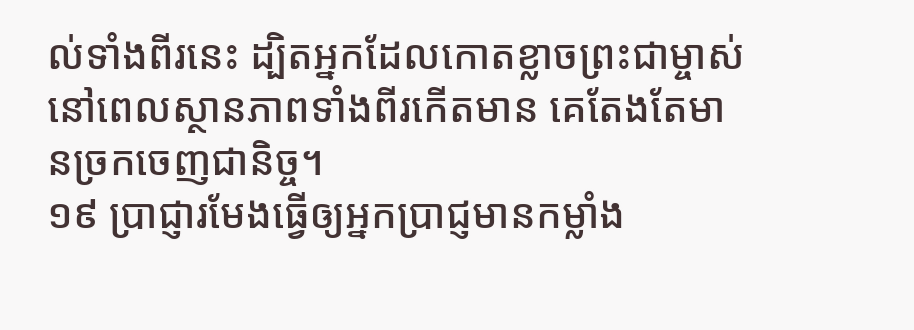ល់ទាំងពីរនេះ ដ្បិតអ្នកដែលកោតខ្លាចព្រះជាម្ចាស់ នៅពេលស្ថានភាពទាំងពីរកើតមាន គេតែងតែមានច្រកចេញជានិច្ច។
១៩ ប្រាជ្ញារមែងធ្វើឲ្យអ្នកប្រាជ្ញមានកម្លាំង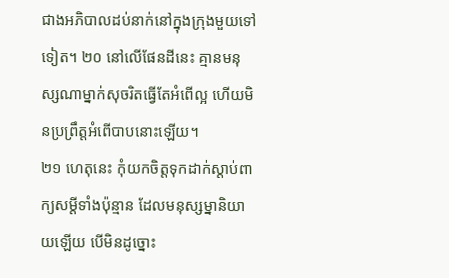ជាងអភិបាលដប់នាក់នៅក្នុងក្រុងមួយទៅទៀត។ ២០ នៅលើផែនដីនេះ គ្មានមនុស្សណាម្នាក់សុចរិតធ្វើតែអំពើល្អ ហើយមិនប្រព្រឹត្តអំពើបាបនោះឡើយ។
២១ ហេតុនេះ កុំយកចិត្តទុកដាក់ស្ដាប់ពាក្យសម្ដីទាំងប៉ុន្មាន ដែលមនុស្សម្នានិយាយឡើយ បើមិនដូច្នោះ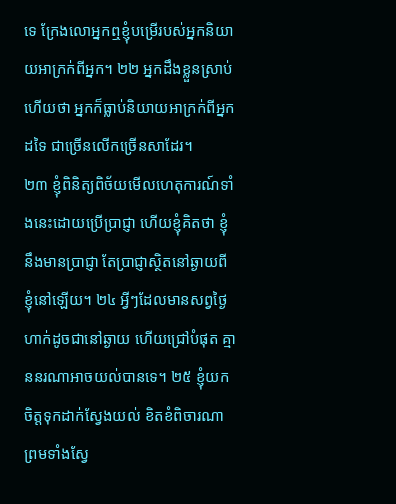ទេ ក្រែងលោអ្នកឮខ្ញុំបម្រើរបស់អ្នកនិយាយអាក្រក់ពីអ្នក។ ២២ អ្នកដឹងខ្លួនស្រាប់ហើយថា អ្នកក៏ធ្លាប់និយាយអាក្រក់ពីអ្នកដទៃ ជាច្រើនលើកច្រើនសាដែរ។
២៣ ខ្ញុំពិនិត្យពិច័យមើលហេតុការណ៍ទាំងនេះដោយប្រើប្រាជ្ញា ហើយខ្ញុំគិតថា ខ្ញុំនឹងមានប្រាជ្ញា តែប្រាជ្ញាស្ថិតនៅឆ្ងាយពីខ្ញុំនៅឡើយ។ ២៤ អ្វីៗដែលមានសព្វថ្ងៃហាក់ដូចជានៅឆ្ងាយ ហើយជ្រៅបំផុត គ្មាននរណាអាចយល់បានទេ។ ២៥ ខ្ញុំយកចិត្តទុកដាក់ស្វែងយល់ ខិតខំពិចារណា ព្រមទាំងស្វែ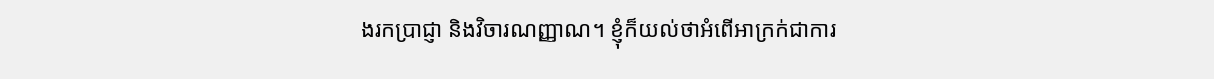ងរកប្រាជ្ញា និងវិចារណញ្ញាណ។ ខ្ញុំក៏យល់ថាអំពើអាក្រក់ជាការ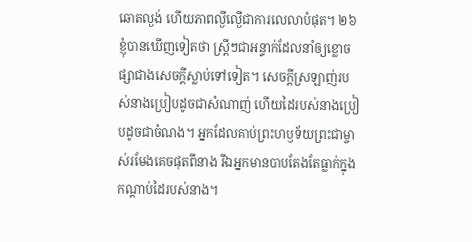ឆោតល្ងង់ ហើយភាពល្ងីល្ងើជាការលេលាបំផុត។ ២៦ ខ្ញុំបានឃើញទៀតថា ស្ត្រីៗជាអន្ទាក់ដែលនាំឲ្យខ្លោចផ្សាជាងសេចក្ដីស្លាប់ទៅទៀត។ សេចក្ដីស្រឡាញ់របស់នាងប្រៀបដូចជាសំណាញ់ ហើយដៃរបស់នាងប្រៀបដូចជាចំណង។ អ្នកដែលគាប់ព្រះហឫទ័យព្រះជាម្ចាស់រមែងគេចផុតពីនាង រីឯអ្នកមានបាបតែងតែធ្លាក់ក្នុងកណ្ដាប់ដៃរបស់នាង។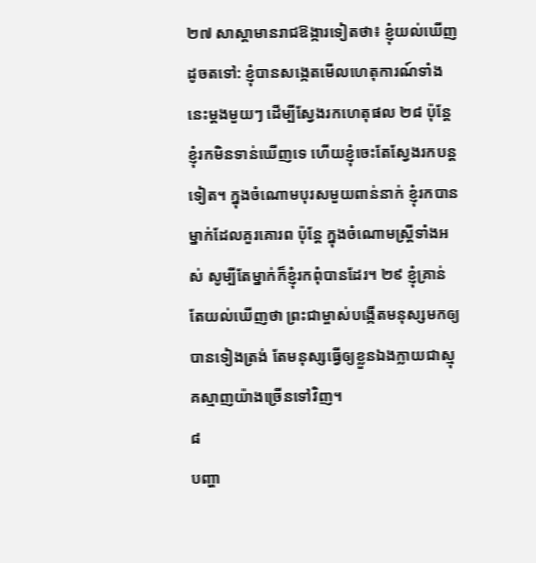២៧ សាស្តាមានរាជឱង្ការទៀតថា៖ ខ្ញុំយល់ឃើញដូចតទៅ: ខ្ញុំបានសង្កេតមើលហេតុការណ៍ទាំងនេះម្ដងមួយៗ ដើម្បីស្វែងរកហេតុផល ២៨ ប៉ុន្តែ ខ្ញុំរកមិនទាន់ឃើញទេ ហើយខ្ញុំចេះតែស្វែងរកបន្តទៀត។ ក្នុងចំណោមបុរសមួយពាន់នាក់ ខ្ញុំរកបានម្នាក់ដែលគួរគោរព ប៉ុន្តែ ក្នុងចំណោមស្ត្រីទាំងអស់ សូម្បីតែម្នាក់ក៏ខ្ញុំរកពុំបានដែរ។ ២៩ ខ្ញុំគ្រាន់តែយល់ឃើញថា ព្រះជាម្ចាស់បង្កើតមនុស្សមកឲ្យបានទៀងត្រង់ តែមនុស្សធ្វើឲ្យខ្លួនឯងក្លាយជាស្មុគស្មាញយ៉ាងច្រើនទៅវិញ។
៨
បញ្ហា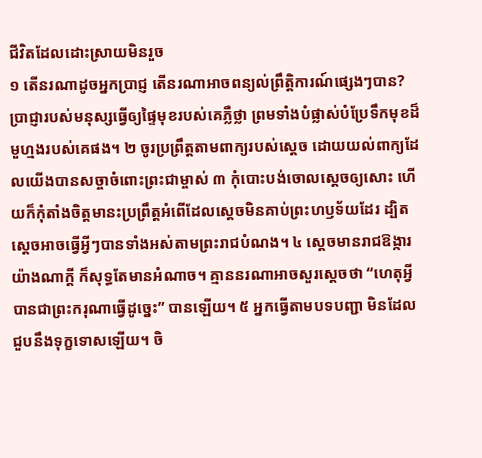ជីវិតដែលដោះស្រាយមិនរួច
១ តើនរណាដូចអ្នកប្រាជ្ញ តើនរណាអាចពន្យល់ព្រឹត្តិការណ៍ផ្សេងៗបាន? ប្រាជ្ញារបស់មនុស្សធ្វើឲ្យផ្ទៃមុខរបស់គេភ្លឺថ្លា ព្រមទាំងបំផ្លាស់បំប្រែទឹកមុខដ៏មួហ្មងរបស់គេផង។ ២ ចូរប្រព្រឹត្តតាមពាក្យរបស់ស្តេច ដោយយល់ពាក្យដែលយើងបានសច្ចាចំពោះព្រះជាម្ចាស់ ៣ កុំបោះបង់ចោលស្តេចឲ្យសោះ ហើយក៏កុំតាំងចិត្តមានះប្រព្រឹត្តអំពើដែលស្តេចមិនគាប់ព្រះហឫទ័យដែរ ដ្បិតស្តេចអាចធ្វើអ្វីៗបានទាំងអស់តាមព្រះរាជបំណង។ ៤ ស្តេចមានរាជឱង្ការយ៉ាងណាក្តី ក៏សុទ្ធតែមានអំណាច។ គ្មាននរណាអាចសួរស្តេចថា “ហេតុអ្វីបានជាព្រះករុណាធ្វើដូច្នេះ” បានឡើយ។ ៥ អ្នកធ្វើតាមបទបញ្ជា មិនដែលជួបនឹងទុក្ខទោសឡើយ។ ចិ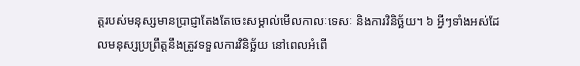ត្តរបស់មនុស្សមានប្រាជ្ញាតែងតែចេះសម្គាល់មើលកាលៈទេសៈ និងការវិនិច្ឆ័យ។ ៦ អ្វីៗទាំងអស់ដែលមនុស្សប្រព្រឹត្តនឹងត្រូវទទួលការវិនិច្ឆ័យ នៅពេលអំពើ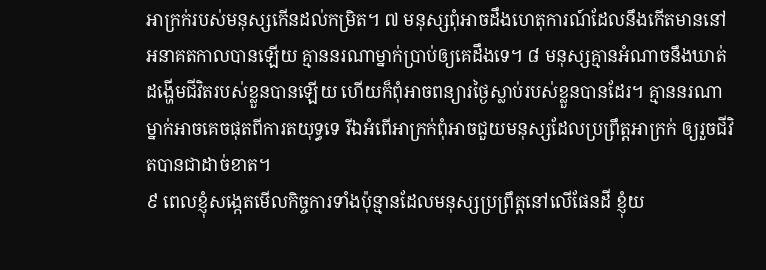អាក្រក់របស់មនុស្សកើនដល់កម្រិត។ ៧ មនុស្សពុំអាចដឹងហេតុការណ៍ដែលនឹងកើតមាននៅអនាគតកាលបានឡើយ គ្មាននរណាម្នាក់ប្រាប់ឲ្យគេដឹងទេ។ ៨ មនុស្សគ្មានអំណាចនឹងឃាត់ដង្ហើមជីវិតរបស់ខ្លួនបានឡើយ ហើយក៏ពុំអាចពន្យារថ្ងៃស្លាប់របស់ខ្លួនបានដែរ។ គ្មាននរណាម្នាក់អាចគេចផុតពីការតយុទ្ធទេ រីឯអំពើអាក្រក់ពុំអាចជួយមនុស្សដែលប្រព្រឹត្តអាក្រក់ ឲ្យរួចជីវិតបានជាដាច់ខាត។
៩ ពេលខ្ញុំសង្កេតមើលកិច្ចការទាំងប៉ុន្មានដែលមនុស្សប្រព្រឹត្តនៅលើផែនដី ខ្ញុំយ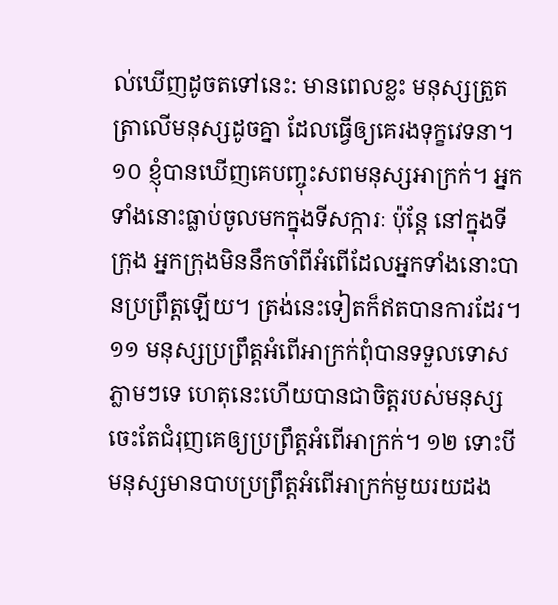ល់ឃើញដូចតទៅនេះ: មានពេលខ្លះ មនុស្សត្រួតត្រាលើមនុស្សដូចគ្នា ដែលធ្វើឲ្យគេរងទុក្ខវេទនា។
១០ ខ្ញុំបានឃើញគេបញ្ចុះសពមនុស្សអាក្រក់។ អ្នកទាំងនោះធ្លាប់ចូលមកក្នុងទីសក្ការៈ ប៉ុន្តែ នៅក្នុងទីក្រុង អ្នកក្រុងមិននឹកចាំពីអំពើដែលអ្នកទាំងនោះបានប្រព្រឹត្តឡើយ។ ត្រង់នេះទៀតក៏ឥតបានការដែរ។ ១១ មនុស្សប្រព្រឹត្តអំពើអាក្រក់ពុំបានទទួលទោសភ្លាមៗទេ ហេតុនេះហើយបានជាចិត្តរបស់មនុស្សចេះតែជំរុញគេឲ្យប្រព្រឹត្តអំពើអាក្រក់។ ១២ ទោះបីមនុស្សមានបាបប្រព្រឹត្តអំពើអាក្រក់មួយរយដង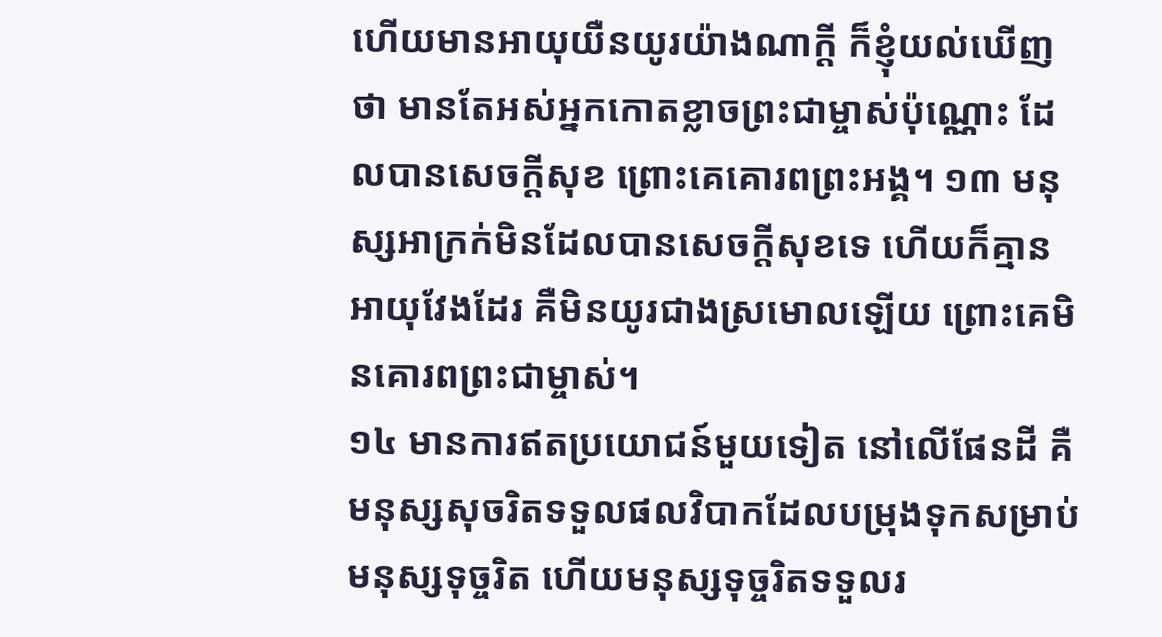ហើយមានអាយុយឺនយូរយ៉ាងណាក្តី ក៏ខ្ញុំយល់ឃើញថា មានតែអស់អ្នកកោតខ្លាចព្រះជាម្ចាស់ប៉ុណ្ណោះ ដែលបានសេចក្ដីសុខ ព្រោះគេគោរពព្រះអង្គ។ ១៣ មនុស្សអាក្រក់មិនដែលបានសេចក្ដីសុខទេ ហើយក៏គ្មានអាយុវែងដែរ គឺមិនយូរជាងស្រមោលឡើយ ព្រោះគេមិនគោរពព្រះជាម្ចាស់។
១៤ មានការឥតប្រយោជន៍មួយទៀត នៅលើផែនដី គឺមនុស្សសុចរិតទទួលផលវិបាកដែលបម្រុងទុកសម្រាប់មនុស្សទុច្ចរិត ហើយមនុស្សទុច្ចរិតទទួលរ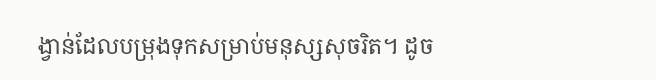ង្វាន់ដែលបម្រុងទុកសម្រាប់មនុស្សសុចរិត។ ដូច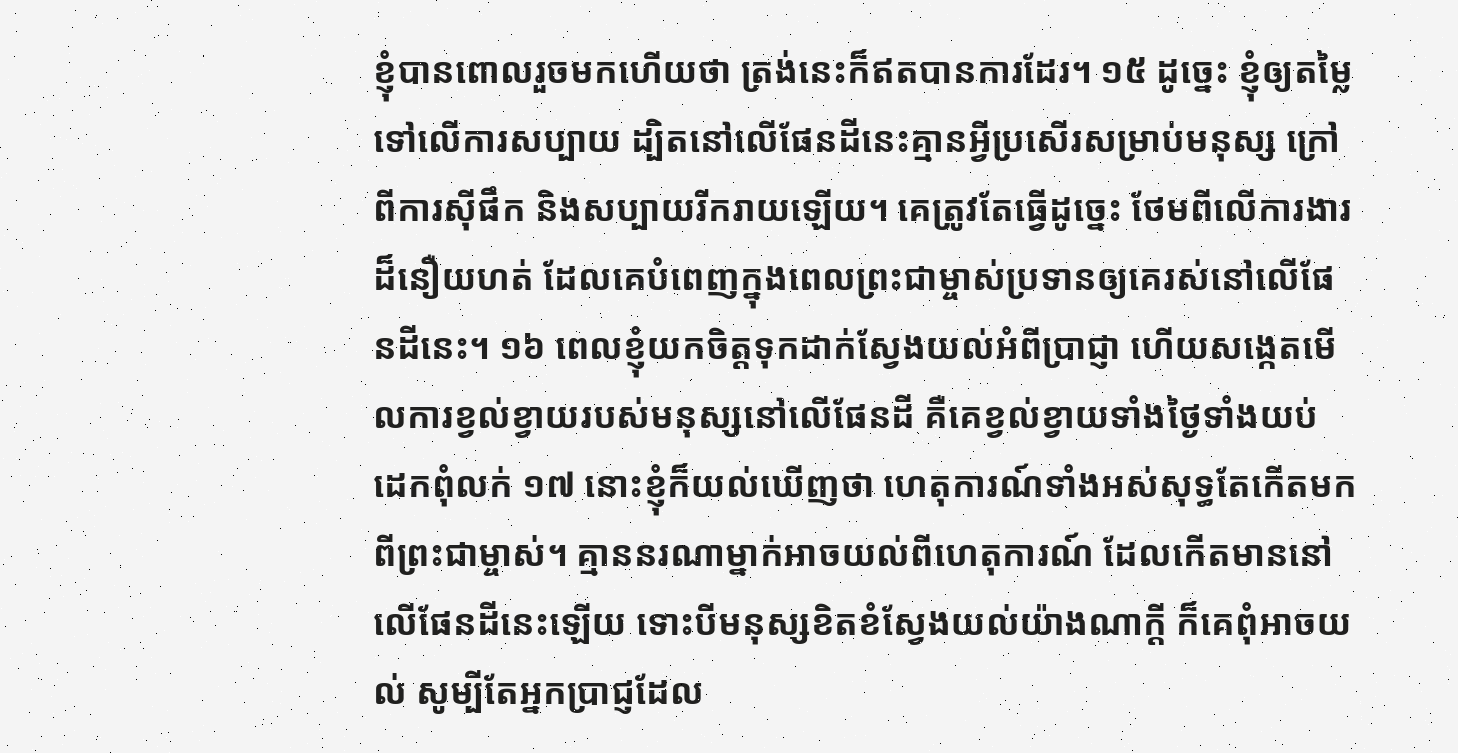ខ្ញុំបានពោលរួចមកហើយថា ត្រង់នេះក៏ឥតបានការដែរ។ ១៥ ដូច្នេះ ខ្ញុំឲ្យតម្លៃទៅលើការសប្បាយ ដ្បិតនៅលើផែនដីនេះគ្មានអ្វីប្រសើរសម្រាប់មនុស្ស ក្រៅពីការស៊ីផឹក និងសប្បាយរីករាយឡើយ។ គេត្រូវតែធ្វើដូច្នេះ ថែមពីលើការងារដ៏នឿយហត់ ដែលគេបំពេញក្នុងពេលព្រះជាម្ចាស់ប្រទានឲ្យគេរស់នៅលើផែនដីនេះ។ ១៦ ពេលខ្ញុំយកចិត្តទុកដាក់ស្វែងយល់អំពីប្រាជ្ញា ហើយសង្កេតមើលការខ្វល់ខ្វាយរបស់មនុស្សនៅលើផែនដី គឺគេខ្វល់ខ្វាយទាំងថ្ងៃទាំងយប់ ដេកពុំលក់ ១៧ នោះខ្ញុំក៏យល់ឃើញថា ហេតុការណ៍ទាំងអស់សុទ្ធតែកើតមកពីព្រះជាម្ចាស់។ គ្មាននរណាម្នាក់អាចយល់ពីហេតុការណ៍ ដែលកើតមាននៅលើផែនដីនេះឡើយ ទោះបីមនុស្សខិតខំស្វែងយល់យ៉ាងណាក្តី ក៏គេពុំអាចយល់ សូម្បីតែអ្នកប្រាជ្ញដែល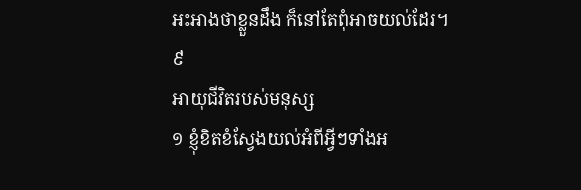អះអាងថាខ្លួនដឹង ក៏នៅតែពុំអាចយល់ដែរ។
៩
អាយុជីវិតរបស់មនុស្ស
១ ខ្ញុំខិតខំស្វែងយល់អំពីអ្វីៗទាំងអ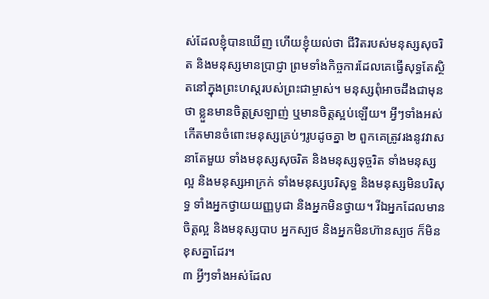ស់ដែលខ្ញុំបានឃើញ ហើយខ្ញុំយល់ថា ជីវិតរបស់មនុស្សសុចរិត និងមនុស្សមានប្រាជ្ញា ព្រមទាំងកិច្ចការដែលគេធ្វើសុទ្ធតែស្ថិតនៅក្នុងព្រះហស្ដរបស់ព្រះជាម្ចាស់។ មនុស្សពុំអាចដឹងជាមុនថា ខ្លួនមានចិត្តស្រឡាញ់ ឬមានចិត្តស្អប់ឡើយ។ អ្វីៗទាំងអស់កើតមានចំពោះមនុស្សគ្រប់ៗរូបដូចគ្នា ២ ពួកគេត្រូវរងនូវវាសនាតែមួយ ទាំងមនុស្សសុចរិត និងមនុស្សទុច្ចរិត ទាំងមនុស្សល្អ និងមនុស្សអាក្រក់ ទាំងមនុស្សបរិសុទ្ធ និងមនុស្សមិនបរិសុទ្ធ ទាំងអ្នកថ្វាយយញ្ញបូជា និងអ្នកមិនថ្វាយ។ រីឯអ្នកដែលមានចិត្តល្អ និងមនុស្សបាប អ្នកស្បថ និងអ្នកមិនហ៊ានស្បថ ក៏មិនខុសគ្នាដែរ។
៣ អ្វីៗទាំងអស់ដែល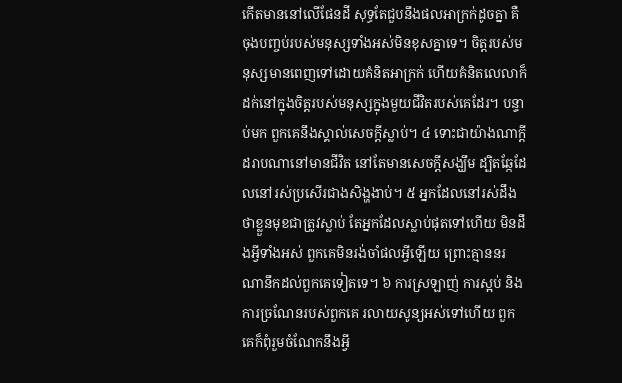កើតមាននៅលើផែនដី សុទ្ធតែជួបនឹងផលអាក្រក់ដូចគ្នា គឺចុងបញ្ចប់របស់មនុស្សទាំងអស់មិនខុសគ្នាទេ។ ចិត្តរបស់មនុស្សមានពេញទៅដោយគំនិតអាក្រក់ ហើយគំនិតលេលាក៏ដក់នៅក្នុងចិត្តរបស់មនុស្សក្នុងមួយជីវិតរបស់គេដែរ។ បន្ទាប់មក ពួកគេនឹងស្គាល់សេចក្ដីស្លាប់។ ៤ ទោះជាយ៉ាងណាក្តី ដរាបណានៅមានជីវិត នៅតែមានសេចក្ដីសង្ឃឹម ដ្បិតឆ្កែដែលនៅរស់ប្រសើរជាងសិង្ហងាប់។ ៥ អ្នកដែលនៅរស់ដឹងថាខ្លួនមុខជាត្រូវស្លាប់ តែអ្នកដែលស្លាប់ផុតទៅហើយ មិនដឹងអ្វីទាំងអស់ ពួកគេមិនរង់ចាំផលអ្វីឡើយ ព្រោះគ្មាននរណានឹកដល់ពួកគេទៀតទេ។ ៦ ការស្រឡាញ់ ការស្អប់ និងការច្រណែនរបស់ពួកគេ រលាយសូន្យអស់ទៅហើយ ពួកគេក៏ពុំរួមចំណែកនឹងអ្វី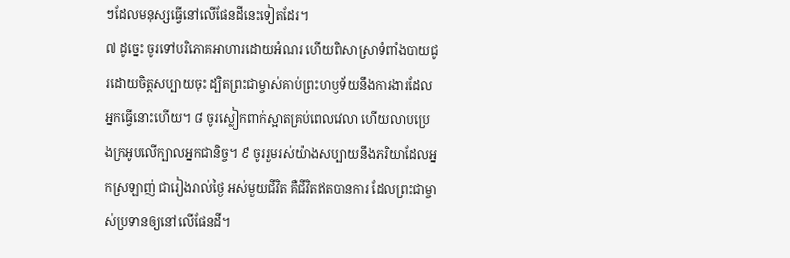ៗដែលមនុស្សធ្វើនៅលើផែនដីនេះទៀតដែរ។
៧ ដូច្នេះ ចូរទៅបរិភោគអាហារដោយអំណរ ហើយពិសាស្រាទំពាំងបាយជូរដោយចិត្តសប្បាយចុះ ដ្បិតព្រះជាម្ចាស់គាប់ព្រះហឫទ័យនឹងការងារដែលអ្នកធ្វើនោះហើយ។ ៨ ចូរស្លៀកពាក់ស្អាតគ្រប់ពេលវេលា ហើយលាបប្រេងក្រអូបលើក្បាលអ្នកជានិច្ច។ ៩ ចូររួមរស់យ៉ាងសប្បាយនឹងភរិយាដែលអ្នកស្រឡាញ់ ជារៀងរាល់ថ្ងៃ អស់មួយជីវិត គឺជីវិតឥតបានការ ដែលព្រះជាម្ចាស់ប្រទានឲ្យនៅលើផែនដី។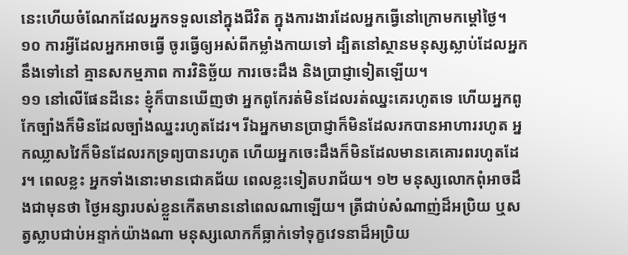នេះហើយចំណែកដែលអ្នកទទួលនៅក្នុងជីវិត ក្នុងការងារដែលអ្នកធ្វើនៅក្រោមកម្ដៅថ្ងៃ។ ១០ ការអ្វីដែលអ្នកអាចធ្វើ ចូរធ្វើឲ្យអស់ពីកម្លាំងកាយទៅ ដ្បិតនៅស្ថានមនុស្សស្លាប់ដែលអ្នកនឹងទៅនៅ គ្មានសកម្មភាព ការវិនិច្ឆ័យ ការចេះដឹង និងប្រាជ្ញាទៀតឡើយ។
១១ នៅលើផែនដីនេះ ខ្ញុំក៏បានឃើញថា អ្នកពូកែរត់មិនដែលរត់ឈ្នះគេរហូតទេ ហើយអ្នកពូកែច្បាំងក៏មិនដែលច្បាំងឈ្នះរហូតដែរ។ រីឯអ្នកមានប្រាជ្ញាក៏មិនដែលរកបានអាហាររហូត អ្នកឈ្លាសវៃក៏មិនដែលរកទ្រព្យបានរហូត ហើយអ្នកចេះដឹងក៏មិនដែលមានគេគោរពរហូតដែរ។ ពេលខ្លះ អ្នកទាំងនោះមានជោគជ័យ ពេលខ្លះទៀតបរាជ័យ។ ១២ មនុស្សលោកពុំអាចដឹងជាមុនថា ថ្ងៃអន្សារបស់ខ្លួនកើតមាននៅពេលណាឡើយ។ ត្រីជាប់សំណាញ់ដ៏អប្រិយ ឬសត្វស្លាបជាប់អន្ទាក់យ៉ាងណា មនុស្សលោកក៏ធ្លាក់ទៅទុក្ខវេទនាដ៏អប្រិយ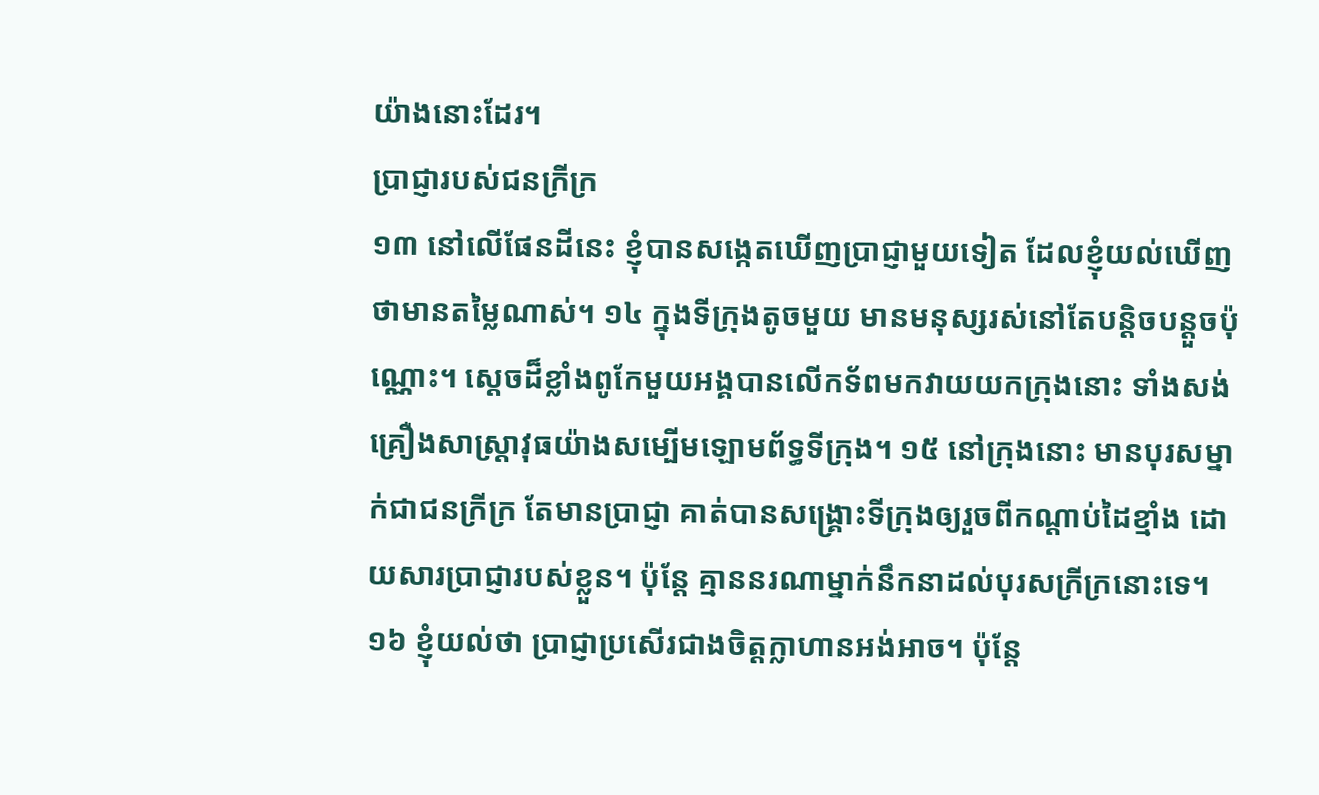យ៉ាងនោះដែរ។
ប្រាជ្ញារបស់ជនក្រីក្រ
១៣ នៅលើផែនដីនេះ ខ្ញុំបានសង្កេតឃើញប្រាជ្ញាមួយទៀត ដែលខ្ញុំយល់ឃើញថាមានតម្លៃណាស់។ ១៤ ក្នុងទីក្រុងតូចមួយ មានមនុស្សរស់នៅតែបន្តិចបន្តួចប៉ុណ្ណោះ។ ស្តេចដ៏ខ្លាំងពូកែមួយអង្គបានលើកទ័ពមកវាយយកក្រុងនោះ ទាំងសង់គ្រឿងសាស្ត្រាវុធយ៉ាងសម្បើមឡោមព័ទ្ធទីក្រុង។ ១៥ នៅក្រុងនោះ មានបុរសម្នាក់ជាជនក្រីក្រ តែមានប្រាជ្ញា គាត់បានសង្គ្រោះទីក្រុងឲ្យរួចពីកណ្ដាប់ដៃខ្មាំង ដោយសារប្រាជ្ញារបស់ខ្លួន។ ប៉ុន្តែ គ្មាននរណាម្នាក់នឹកនាដល់បុរសក្រីក្រនោះទេ។
១៦ ខ្ញុំយល់ថា ប្រាជ្ញាប្រសើរជាងចិត្តក្លាហានអង់អាច។ ប៉ុន្តែ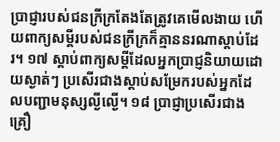ប្រាជ្ញារបស់ជនក្រីក្រតែងតែត្រូវគេមើលងាយ ហើយពាក្យសម្ដីរបស់ជនក្រីក្រក៏គ្មាននរណាស្ដាប់ដែរ។ ១៧ ស្ដាប់ពាក្យសម្ដីដែលអ្នកប្រាជ្ញនិយាយដោយស្ងាត់ៗ ប្រសើរជាងស្ដាប់សម្រែករបស់អ្នកដែលបញ្ជាមនុស្សល្ងីល្ងើ។ ១៨ ប្រាជ្ញាប្រសើរជាងគ្រឿ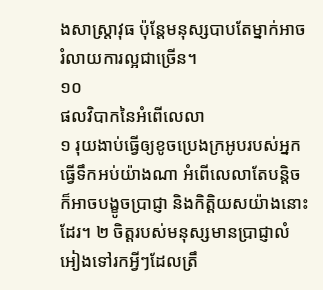ងសាស្ត្រាវុធ ប៉ុន្តែមនុស្សបាបតែម្នាក់អាចរំលាយការល្អជាច្រើន។
១០
ផលវិបាកនៃអំពើលេលា
១ រុយងាប់ធ្វើឲ្យខូចប្រេងក្រអូបរបស់អ្នកធ្វើទឹកអប់យ៉ាងណា អំពើលេលាតែបន្តិចក៏អាចបង្ខូចប្រាជ្ញា និងកិត្តិយសយ៉ាងនោះដែរ។ ២ ចិត្តរបស់មនុស្សមានប្រាជ្ញាលំអៀងទៅរកអ្វីៗដែលត្រឹ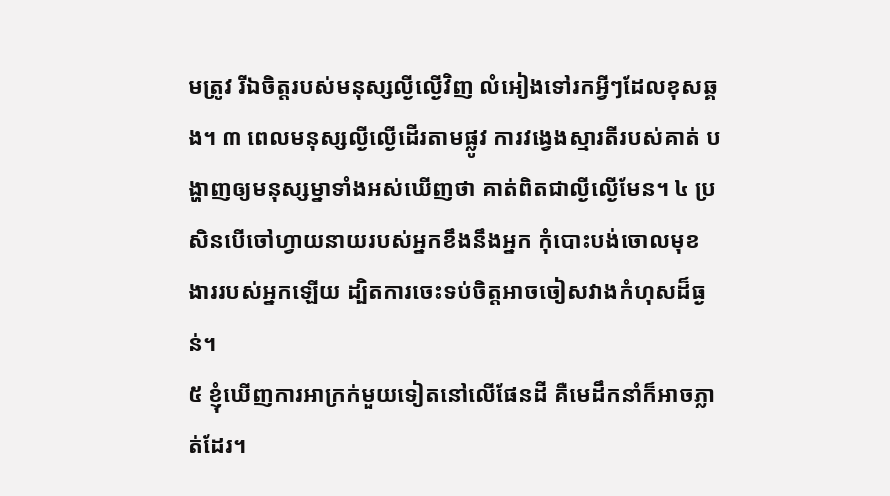មត្រូវ រីឯចិត្តរបស់មនុស្សល្ងីល្ងើវិញ លំអៀងទៅរកអ្វីៗដែលខុសឆ្គង។ ៣ ពេលមនុស្សល្ងីល្ងើដើរតាមផ្លូវ ការវង្វេងស្មារតីរបស់គាត់ បង្ហាញឲ្យមនុស្សម្នាទាំងអស់ឃើញថា គាត់ពិតជាល្ងីល្ងើមែន។ ៤ ប្រសិនបើចៅហ្វាយនាយរបស់អ្នកខឹងនឹងអ្នក កុំបោះបង់ចោលមុខងាររបស់អ្នកឡើយ ដ្បិតការចេះទប់ចិត្តអាចចៀសវាងកំហុសដ៏ធ្ងន់។
៥ ខ្ញុំឃើញការអាក្រក់មួយទៀតនៅលើផែនដី គឺមេដឹកនាំក៏អាចភ្លាត់ដែរ។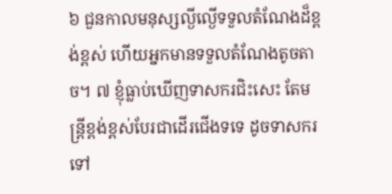៦ ជួនកាលមនុស្សល្ងីល្ងើទទួលតំណែងដ៏ខ្ពង់ខ្ពស់ ហើយអ្នកមានទទួលតំណែងតូចតាច។ ៧ ខ្ញុំធ្លាប់ឃើញទាសករជិះសេះ តែមន្ត្រីខ្ពង់ខ្ពស់បែរជាដើរជើងទទេ ដូចទាសករទៅ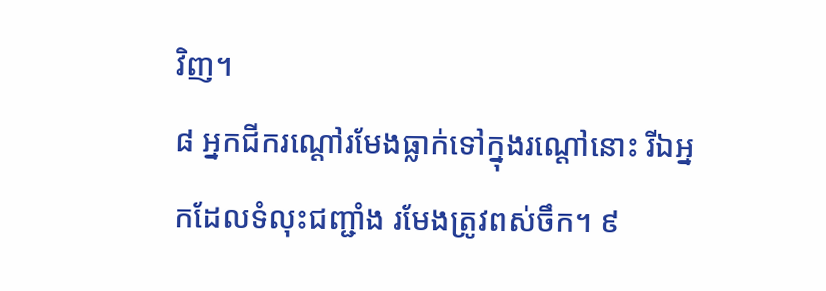វិញ។
៨ អ្នកជីករណ្ដៅរមែងធ្លាក់ទៅក្នុងរណ្ដៅនោះ រីឯអ្នកដែលទំលុះជញ្ជាំង រមែងត្រូវពស់ចឹក។ ៩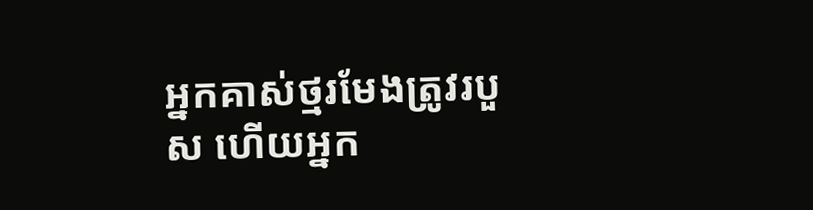អ្នកគាស់ថ្មរមែងត្រូវរបួស ហើយអ្នក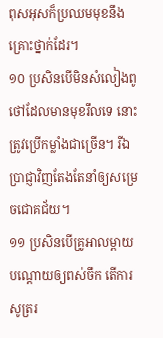ពុសអុសក៏ប្រឈមមុខនឹងគ្រោះថ្នាក់ដែរ។
១០ ប្រសិនបើមិនសំលៀងពូថៅដែលមានមុខរឹលទេ នោះត្រូវប្រើកម្លាំងជាច្រើន។ រីឯប្រាជ្ញាវិញតែងតែនាំឲ្យសម្រេចជោគជ័យ។
១១ ប្រសិនបើគ្រូអាលម្ពាយបណ្តោយឲ្យពស់ចឹក តើការសូត្ររ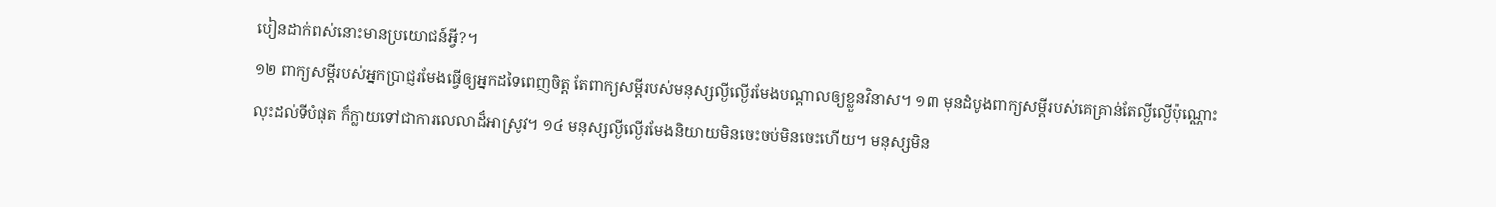បៀនដាក់ពស់នោះមានប្រយោជន៍អ្វី?។
១២ ពាក្យសម្ដីរបស់អ្នកប្រាជ្ញរមែងធ្វើឲ្យអ្នកដទៃពេញចិត្ត តែពាក្យសម្ដីរបស់មនុស្សល្ងីល្ងើរមែងបណ្តាលឲ្យខ្លួនវិនាស។ ១៣ មុនដំបូងពាក្យសម្ដីរបស់គេគ្រាន់តែល្ងីល្ងើប៉ុណ្ណោះ លុះដល់ទីបំផុត ក៏ក្លាយទៅជាការលេលាដ៏អាស្រូវ។ ១៤ មនុស្សល្ងីល្ងើរមែងនិយាយមិនចេះចប់មិនចេះហើយ។ មនុស្សមិន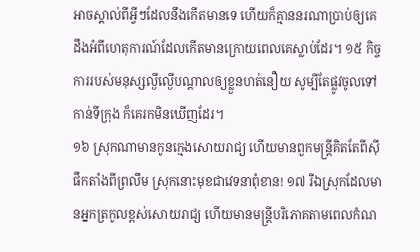អាចស្គាល់ពីអ្វីៗដែលនឹងកើតមានទេ ហើយក៏គ្មាននរណាប្រាប់ឲ្យគេដឹងអំពីហេតុការណ៍ដែលកើតមានក្រោយពេលគេស្លាប់ដែរ។ ១៥ កិច្ចការរបស់មនុស្សល្ងីល្ងើបណ្តាលឲ្យខ្លួនហត់នឿយ សូម្បីតែផ្លូវចូលទៅកាន់ទីក្រុង ក៏គេរកមិនឃើញដែរ។
១៦ ស្រុកណាមានកូនក្មេងសោយរាជ្យ ហើយមានពួកមន្ត្រីគិតតែពីស៊ីផឹកតាំងពីព្រលឹម ស្រុកនោះមុខជាវេទនាពុំខាន! ១៧ រីឯស្រុកដែលមានអ្នកត្រកូលខ្ពស់សោយរាជ្យ ហើយមានមន្ត្រីបរិភោគតាមពេលកំណ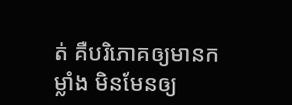ត់ គឺបរិភោគឲ្យមានកម្លាំង មិនមែនឲ្យ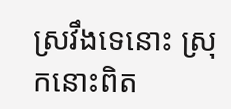ស្រវឹងទេនោះ ស្រុកនោះពិត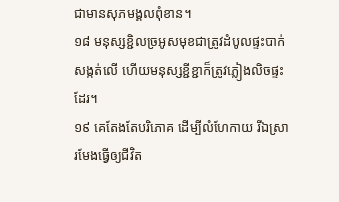ជាមានសុភមង្គលពុំខាន។
១៨ មនុស្សខ្ជិលច្រអូសមុខជាត្រូវដំបូលផ្ទះបាក់សង្កត់លើ ហើយមនុស្សខ្ជីខ្ជាក៏ត្រូវភ្លៀងលិចផ្ទះដែរ។
១៩ គេតែងតែបរិភោគ ដើម្បីលំហែកាយ រីឯស្រារមែងធ្វើឲ្យជីវិត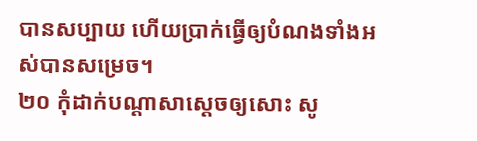បានសប្បាយ ហើយប្រាក់ធ្វើឲ្យបំណងទាំងអស់បានសម្រេច។
២០ កុំដាក់បណ្ដាសាស្តេចឲ្យសោះ សូ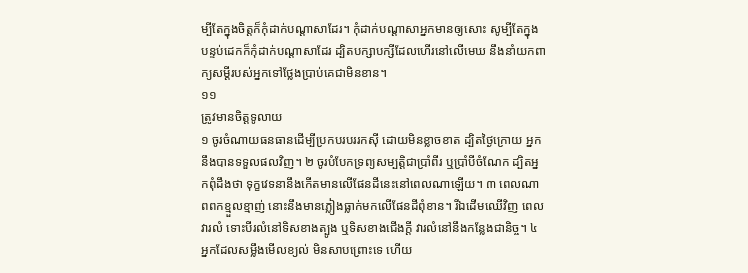ម្បីតែក្នុងចិត្តក៏កុំដាក់បណ្ដាសាដែរ។ កុំដាក់បណ្ដាសាអ្នកមានឲ្យសោះ សូម្បីតែក្នុងបន្ទប់ដេកក៏កុំដាក់បណ្ដាសាដែរ ដ្បិតបក្សាបក្សីដែលហើរនៅលើមេឃ នឹងនាំយកពាក្យសម្ដីរបស់អ្នកទៅថ្លែងប្រាប់គេជាមិនខាន។
១១
ត្រូវមានចិត្តទូលាយ
១ ចូរចំណាយធនធានដើម្បីប្រកបរបររកស៊ី ដោយមិនខ្លាចខាត ដ្បិតថ្ងៃក្រោយ អ្នកនឹងបានទទួលផលវិញ។ ២ ចូរបំបែកទ្រព្យសម្បត្តិជាប្រាំពីរ ឬប្រាំបីចំណែក ដ្បិតអ្នកពុំដឹងថា ទុក្ខវេទនានឹងកើតមានលើផែនដីនេះនៅពេលណាឡើយ។ ៣ ពេលណាពពកខ្មួលខ្មាញ់ នោះនឹងមានភ្លៀងធ្លាក់មកលើផែនដីពុំខាន។ រីឯដើមឈើវិញ ពេលវារលំ ទោះបីរលំនៅទិសខាងត្បូង ឬទិសខាងជើងក្តី វារលំនៅនឹងកន្លែងជានិច្ច។ ៤ អ្នកដែលសម្លឹងមើលខ្យល់ មិនសាបព្រោះទេ ហើយ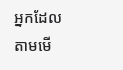អ្នកដែលតាមមើ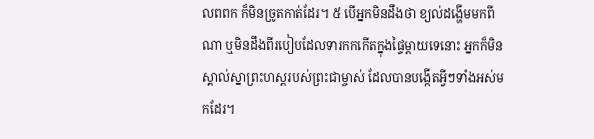លពពក ក៏មិនច្រូតកាត់ដែរ។ ៥ បើអ្នកមិនដឹងថា ខ្យល់ដង្ហើមមកពីណា ឬមិនដឹងពីរបៀបដែលទារកកកើតក្នុងផ្ទៃម្ដាយទេនោះ អ្នកក៏មិនស្គាល់ស្នាព្រះហស្ដរបស់ព្រះជាម្ចាស់ ដែលបានបង្កើតអ្វីៗទាំងអស់មកដែរ។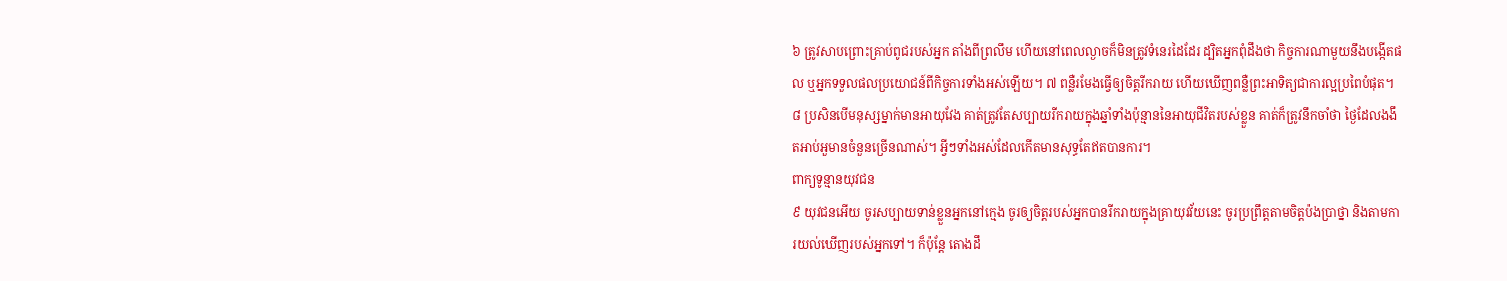៦ ត្រូវសាបព្រោះគ្រាប់ពូជរបស់អ្នក តាំងពីព្រលឹម ហើយនៅពេលល្ងាចក៏មិនត្រូវទំនេរដៃដែរ ដ្បិតអ្នកពុំដឹងថា កិច្ចការណាមួយនឹងបង្កើតផល ឬអ្នកទទួលផលប្រយោជន៍ពីកិច្ចការទាំងអស់ឡើយ។ ៧ ពន្លឺរមែងធ្វើឲ្យចិត្តរីករាយ ហើយឃើញពន្លឺព្រះអាទិត្យជាការល្អប្រពៃបំផុត។ ៨ ប្រសិនបើមនុស្សម្នាក់មានអាយុវែង គាត់ត្រូវតែសប្បាយរីករាយក្នុងឆ្នាំទាំងប៉ុន្មាននៃអាយុជីវិតរបស់ខ្លួន គាត់ក៏ត្រូវនឹកចាំថា ថ្ងៃដែលងងឹតអាប់អួមានចំនួនច្រើនណាស់។ អ្វីៗទាំងអស់ដែលកើតមានសុទ្ធតែឥតបានការ។
ពាក្យទូន្មានយុវជន
៩ យុវជនអើយ ចូរសប្បាយទាន់ខ្លួនអ្នកនៅក្មេង ចូរឲ្យចិត្តរបស់អ្នកបានរីករាយក្នុងគ្រាយុវវ័យនេះ ចូរប្រព្រឹត្តតាមចិត្តប៉ងប្រាថ្នា និងតាមការយល់ឃើញរបស់អ្នកទៅ។ ក៏ប៉ុន្តែ តោងដឹ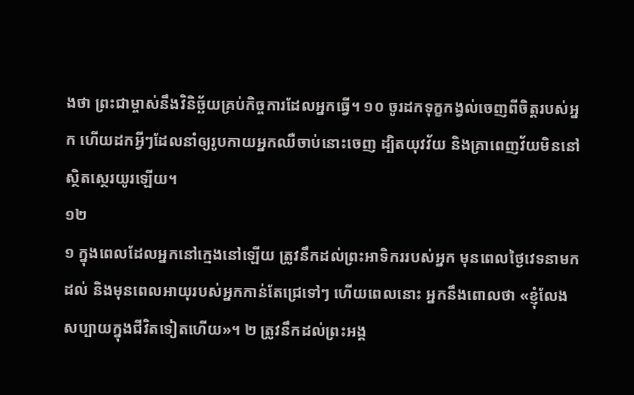ងថា ព្រះជាម្ចាស់នឹងវិនិច្ឆ័យគ្រប់កិច្ចការដែលអ្នកធ្វើ។ ១០ ចូរដកទុក្ខកង្វល់ចេញពីចិត្តរបស់អ្នក ហើយដកអ្វីៗដែលនាំឲ្យរូបកាយអ្នកឈឺចាប់នោះចេញ ដ្បិតយុវវ័យ និងគ្រាពេញវ័យមិននៅស្ថិតស្ថេរយូរឡើយ។
១២
១ ក្នុងពេលដែលអ្នកនៅក្មេងនៅឡើយ ត្រូវនឹកដល់ព្រះអាទិកររបស់អ្នក មុនពេលថ្ងៃវេទនាមកដល់ និងមុនពេលអាយុរបស់អ្នកកាន់តែជ្រេទៅៗ ហើយពេលនោះ អ្នកនឹងពោលថា «ខ្ញុំលែងសប្បាយក្នុងជីវិតទៀតហើយ»។ ២ ត្រូវនឹកដល់ព្រះអង្គ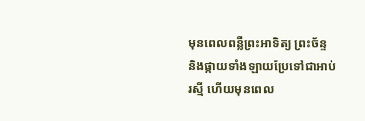មុនពេលពន្លឺព្រះអាទិត្យ ព្រះច័ន្ទ និងផ្កាយទាំងឡាយប្រែទៅជាអាប់រស្មី ហើយមុនពេល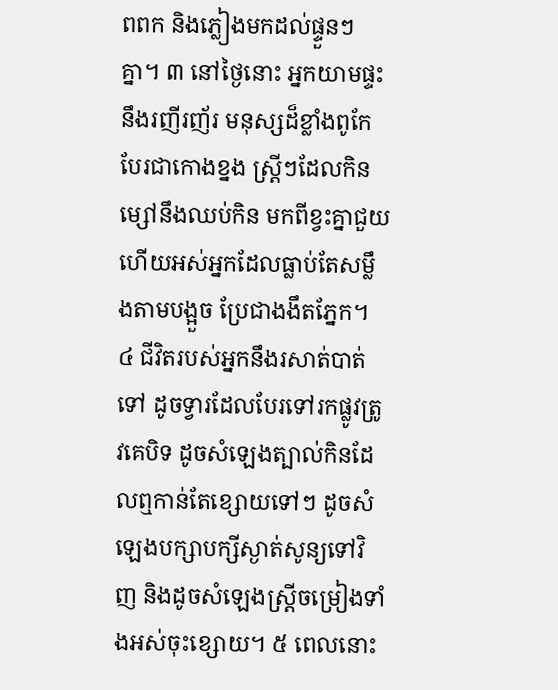ពពក និងភ្លៀងមកដល់ផ្ទួនៗគ្នា។ ៣ នៅថ្ងៃនោះ អ្នកយាមផ្ទះនឹងរញីរញ័រ មនុស្សដ៏ខ្លាំងពូកែបែរជាកោងខ្នង ស្ត្រីៗដែលកិនម្សៅនឹងឈប់កិន មកពីខ្វះគ្នាជួយ ហើយអស់អ្នកដែលធ្លាប់តែសម្លឹងតាមបង្អួច ប្រែជាងងឹតភ្នែក។ ៤ ជីវិតរបស់អ្នកនឹងរសាត់បាត់ទៅ ដូចទ្វារដែលបែរទៅរកផ្លូវត្រូវគេបិទ ដូចសំឡេងត្បាល់កិនដែលឮកាន់តែខ្សោយទៅៗ ដូចសំឡេងបក្សាបក្សីស្ងាត់សូន្យទៅវិញ និងដូចសំឡេងស្ត្រីចម្រៀងទាំងអស់ចុះខ្សោយ។ ៥ ពេលនោះ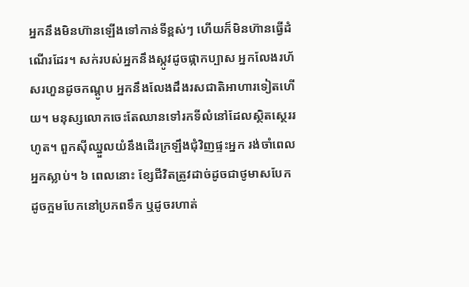អ្នកនឹងមិនហ៊ានឡើងទៅកាន់ទីខ្ពស់ៗ ហើយក៏មិនហ៊ានធ្វើដំណើរដែរ។ សក់របស់អ្នកនឹងស្កូវដូចផ្កាកប្បាស អ្នកលែងរហ័សរហួនដូចកណ្ដូប អ្នកនឹងលែងដឹងរសជាតិអាហារទៀតហើយ។ មនុស្សលោកចេះតែឈានទៅរកទីលំនៅដែលស្ថិតស្ថេររហូត។ ពួកស៊ីឈ្នួលយំនឹងដើរក្រឡឹងជុំវិញផ្ទះអ្នក រង់ចាំពេលអ្នកស្លាប់។ ៦ ពេលនោះ ខ្សែជីវិតត្រូវដាច់ដូចជាថូមាសបែក ដូចក្អមបែកនៅប្រភពទឹក ឬដូចរហាត់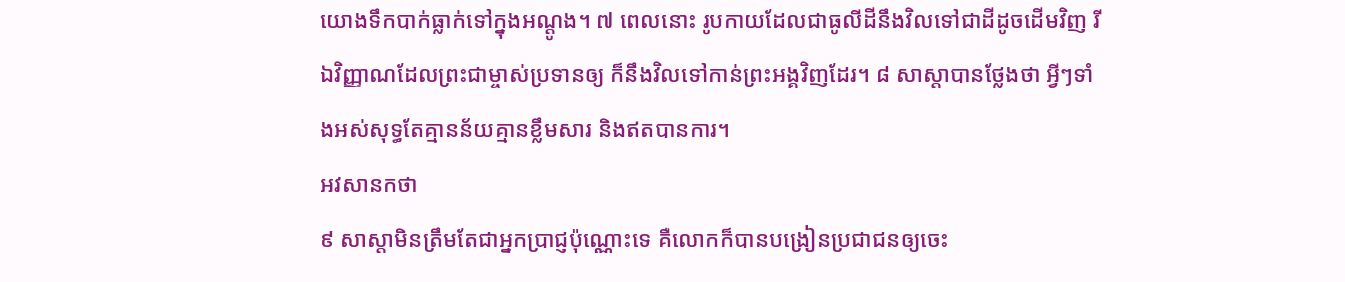យោងទឹកបាក់ធ្លាក់ទៅក្នុងអណ្ដូង។ ៧ ពេលនោះ រូបកាយដែលជាធូលីដីនឹងវិលទៅជាដីដូចដើមវិញ រីឯវិញ្ញាណដែលព្រះជាម្ចាស់ប្រទានឲ្យ ក៏នឹងវិលទៅកាន់ព្រះអង្គវិញដែរ។ ៨ សាស្តាបានថ្លែងថា អ្វីៗទាំងអស់សុទ្ធតែគ្មានន័យគ្មានខ្លឹមសារ និងឥតបានការ។
អវសានកថា
៩ សាស្តាមិនត្រឹមតែជាអ្នកប្រាជ្ញប៉ុណ្ណោះទេ គឺលោកក៏បានបង្រៀនប្រជាជនឲ្យចេះ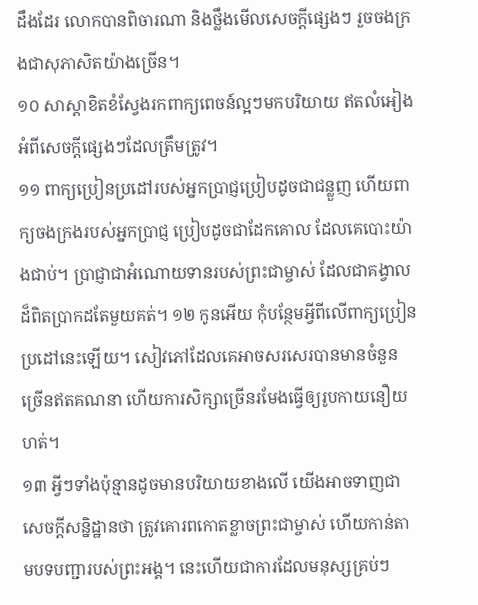ដឹងដែរ លោកបានពិចារណា និងថ្លឹងមើលសេចក្ដីផ្សេងៗ រួចចងក្រងជាសុភាសិតយ៉ាងច្រើន។
១០ សាស្តាខិតខំស្វែងរកពាក្យពេចន៍ល្អៗមកបរិយាយ ឥតលំអៀង អំពីសេចក្ដីផ្សេងៗដែលត្រឹមត្រូវ។
១១ ពាក្យប្រៀនប្រដៅរបស់អ្នកប្រាជ្ញប្រៀបដូចជាជន្លួញ ហើយពាក្យចងក្រងរបស់អ្នកប្រាជ្ញ ប្រៀបដូចជាដែកគោល ដែលគេបោះយ៉ាងជាប់។ ប្រាជ្ញាជាអំណោយទានរបស់ព្រះជាម្ចាស់ ដែលជាគង្វាលដ៏ពិតប្រាកដតែមួយគត់។ ១២ កូនអើយ កុំបន្ថែមអ្វីពីលើពាក្យប្រៀនប្រដៅនេះឡើយ។ សៀវភៅដែលគេអាចសរសេរបានមានចំនួនច្រើនឥតគណនា ហើយការសិក្សាច្រើនរមែងធ្វើឲ្យរូបកាយនឿយហត់។
១៣ អ្វីៗទាំងប៉ុន្មានដូចមានបរិយាយខាងលើ យើងអាចទាញជាសេចក្ដីសន្និដ្ឋានថា ត្រូវគោរពកោតខ្លាចព្រះជាម្ចាស់ ហើយកាន់តាមបទបញ្ជារបស់ព្រះអង្គ។ នេះហើយជាការដែលមនុស្សគ្រប់ៗ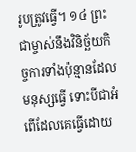រូបត្រូវធ្វើ។ ១៤ ព្រះជាម្ចាស់នឹងវិនិច្ឆ័យកិច្ចការទាំងប៉ុន្មានដែលមនុស្សធ្វើ ទោះបីជាអំពើដែលគេធ្វើដោយ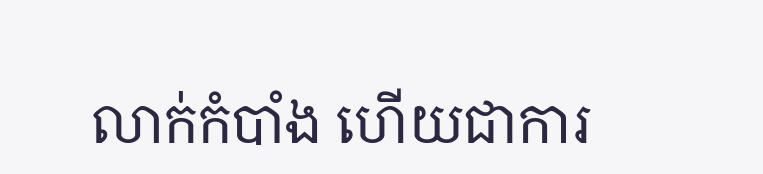លាក់កំបាំង ហើយជាការ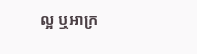ល្អ ឬអាក្រ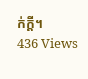ក់ក្តី។
436 Views